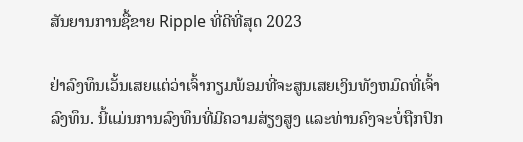ສັນຍານການຊື້ຂາຍ Ripple ທີ່ດີທີ່ສຸດ 2023

ຢ່າລົງທຶນເວັ້ນເສຍແຕ່ວ່າເຈົ້າກຽມພ້ອມທີ່ຈະສູນເສຍເງິນທັງຫມົດທີ່ເຈົ້າລົງທຶນ. ນີ້ແມ່ນການລົງທຶນທີ່ມີຄວາມສ່ຽງສູງ ແລະທ່ານຄົງຈະບໍ່ຖືກປົກ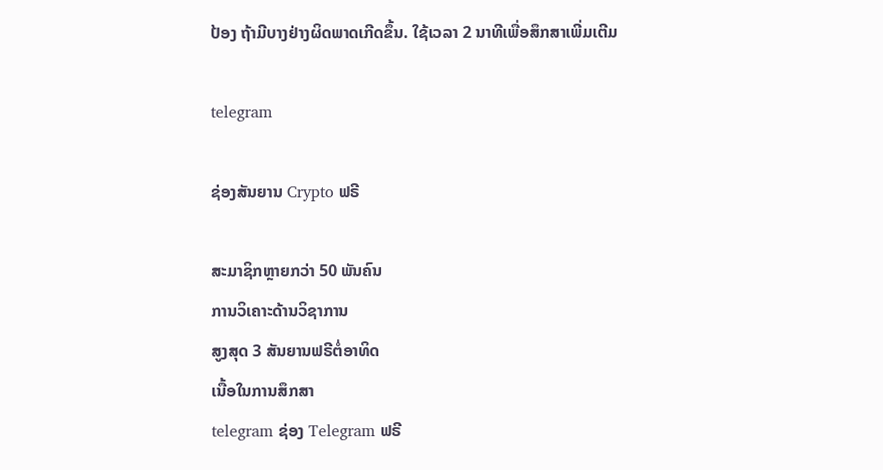ປ້ອງ ຖ້າມີບາງຢ່າງຜິດພາດເກີດຂຶ້ນ. ໃຊ້ເວລາ 2 ນາທີເພື່ອສຶກສາເພີ່ມເຕີມ

telegram

ຊ່ອງສັນຍານ Crypto ຟຣີ

ສະມາຊິກຫຼາຍກວ່າ 50 ພັນຄົນ
ການວິເຄາະດ້ານວິຊາການ
ສູງສຸດ 3 ສັນຍານຟຣີຕໍ່ອາທິດ
ເນື້ອໃນການສຶກສາ
telegram ຊ່ອງ Telegram ຟຣີ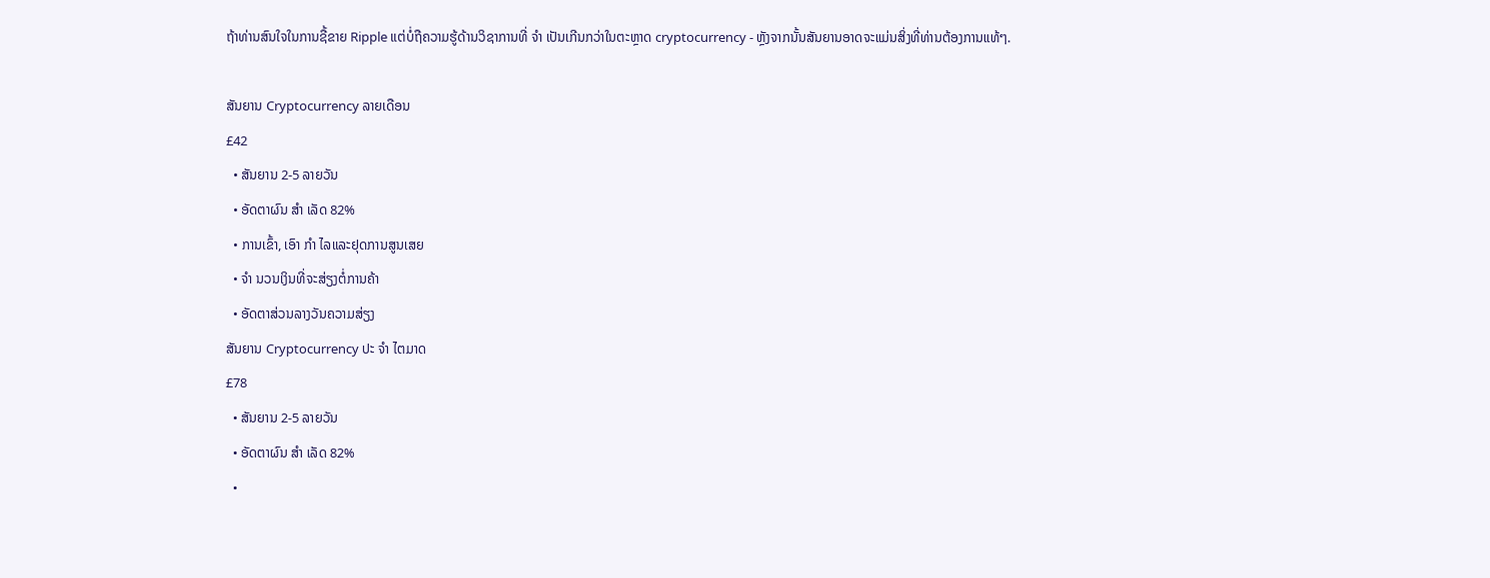ຖ້າທ່ານສົນໃຈໃນການຊື້ຂາຍ Ripple ແຕ່ບໍ່ຖືຄວາມຮູ້ດ້ານວິຊາການທີ່ ຈຳ ເປັນເກີນກວ່າໃນຕະຫຼາດ cryptocurrency - ຫຼັງຈາກນັ້ນສັນຍານອາດຈະແມ່ນສິ່ງທີ່ທ່ານຕ້ອງການແທ້ໆ.

ສັນຍານ Cryptocurrency ລາຍເດືອນ
£42
  • ສັນຍານ 2-5 ລາຍວັນ
  • ອັດຕາຜົນ ສຳ ເລັດ 82%
  • ການເຂົ້າ, ເອົາ ກຳ ໄລແລະຢຸດການສູນເສຍ
  • ຈຳ ນວນເງິນທີ່ຈະສ່ຽງຕໍ່ການຄ້າ
  • ອັດຕາສ່ວນລາງວັນຄວາມສ່ຽງ
ສັນຍານ Cryptocurrency ປະ ຈຳ ໄຕມາດ
£78
  • ສັນຍານ 2-5 ລາຍວັນ
  • ອັດຕາຜົນ ສຳ ເລັດ 82%
  •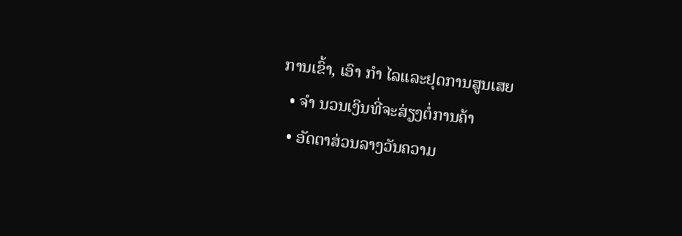ການເຂົ້າ, ເອົາ ກຳ ໄລແລະຢຸດການສູນເສຍ
  • ຈຳ ນວນເງິນທີ່ຈະສ່ຽງຕໍ່ການຄ້າ
  • ອັດຕາສ່ວນລາງວັນຄວາມ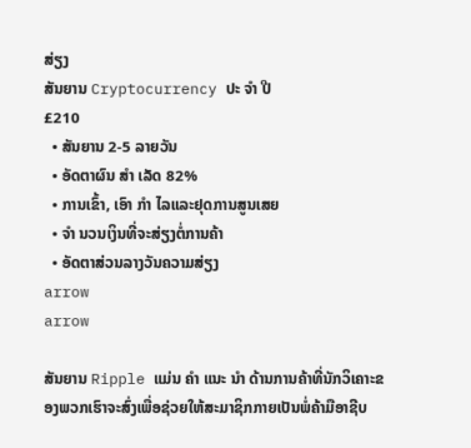ສ່ຽງ
ສັນຍານ Cryptocurrency ປະ ຈຳ ປີ
£210
  • ສັນຍານ 2-5 ລາຍວັນ
  • ອັດຕາຜົນ ສຳ ເລັດ 82%
  • ການເຂົ້າ, ເອົາ ກຳ ໄລແລະຢຸດການສູນເສຍ
  • ຈຳ ນວນເງິນທີ່ຈະສ່ຽງຕໍ່ການຄ້າ
  • ອັດຕາສ່ວນລາງວັນຄວາມສ່ຽງ
arrow
arrow

ສັນຍານ Ripple ແມ່ນ ຄຳ ແນະ ນຳ ດ້ານການຄ້າທີ່ນັກວິເຄາະຂອງພວກເຮົາຈະສົ່ງເພື່ອຊ່ວຍໃຫ້ສະມາຊິກກາຍເປັນພໍ່ຄ້າມືອາຊີບ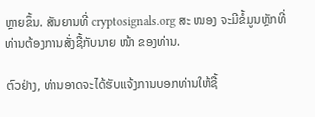ຫຼາຍຂຶ້ນ. ສັນຍານທີ່ cryptosignals.org ສະ ໜອງ ຈະມີຂໍ້ມູນຫຼັກທີ່ທ່ານຕ້ອງການສັ່ງຊື້ກັບນາຍ ໜ້າ ຂອງທ່ານ.

ຕົວຢ່າງ, ທ່ານອາດຈະໄດ້ຮັບແຈ້ງການບອກທ່ານໃຫ້ຊື້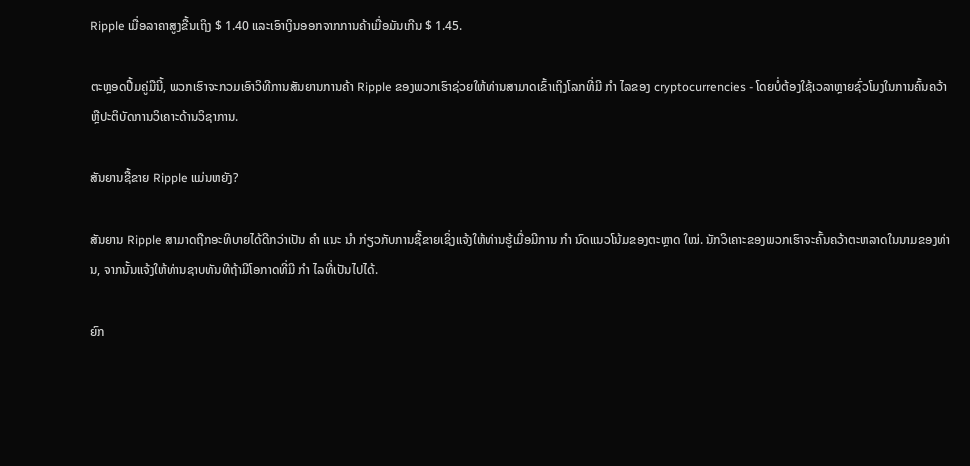Ripple ເມື່ອລາຄາສູງຂື້ນເຖິງ $ 1.40 ແລະເອົາເງິນອອກຈາກການຄ້າເມື່ອມັນເກີນ $ 1.45.

ຕະຫຼອດປື້ມຄູ່ມືນີ້, ພວກເຮົາຈະກວມເອົາວິທີການສັນຍານການຄ້າ Ripple ຂອງພວກເຮົາຊ່ວຍໃຫ້ທ່ານສາມາດເຂົ້າເຖິງໂລກທີ່ມີ ກຳ ໄລຂອງ cryptocurrencies - ໂດຍບໍ່ຕ້ອງໃຊ້ເວລາຫຼາຍຊົ່ວໂມງໃນການຄົ້ນຄວ້າຫຼືປະຕິບັດການວິເຄາະດ້ານວິຊາການ.

ສັນຍານຊື້ຂາຍ Ripple ແມ່ນຫຍັງ?

ສັນຍານ Ripple ສາມາດຖືກອະທິບາຍໄດ້ດີກວ່າເປັນ ຄຳ ແນະ ນຳ ກ່ຽວກັບການຊື້ຂາຍເຊິ່ງແຈ້ງໃຫ້ທ່ານຮູ້ເມື່ອມີການ ກຳ ນົດແນວໂນ້ມຂອງຕະຫຼາດ ໃໝ່. ນັກວິເຄາະຂອງພວກເຮົາຈະຄົ້ນຄວ້າຕະຫລາດໃນນາມຂອງທ່ານ, ຈາກນັ້ນແຈ້ງໃຫ້ທ່ານຊາບທັນທີຖ້າມີໂອກາດທີ່ມີ ກຳ ໄລທີ່ເປັນໄປໄດ້.

ຍົກ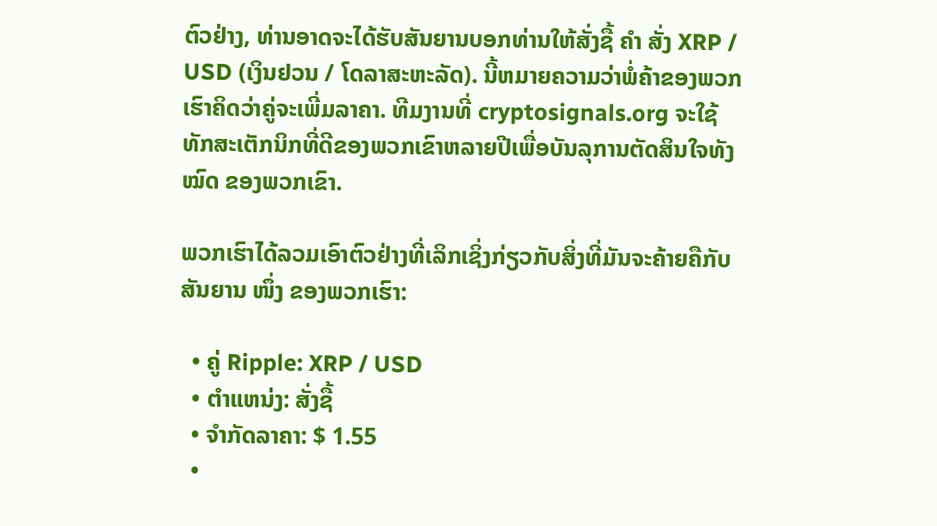ຕົວຢ່າງ, ທ່ານອາດຈະໄດ້ຮັບສັນຍານບອກທ່ານໃຫ້ສັ່ງຊື້ ຄຳ ສັ່ງ XRP / USD (ເງິນຢວນ / ໂດລາສະຫະລັດ). ນີ້ຫມາຍຄວາມວ່າພໍ່ຄ້າຂອງພວກເຮົາຄິດວ່າຄູ່ຈະເພີ່ມລາຄາ. ທີມງານທີ່ cryptosignals.org ຈະໃຊ້ທັກສະເຕັກນິກທີ່ດີຂອງພວກເຂົາຫລາຍປີເພື່ອບັນລຸການຕັດສິນໃຈທັງ ໝົດ ຂອງພວກເຂົາ.

ພວກເຮົາໄດ້ລວມເອົາຕົວຢ່າງທີ່ເລິກເຊິ່ງກ່ຽວກັບສິ່ງທີ່ມັນຈະຄ້າຍຄືກັບສັນຍານ ໜຶ່ງ ຂອງພວກເຮົາ:

  • ຄູ່ Ripple: XRP / USD
  • ຕໍາແຫນ່ງ: ສັ່ງຊື້
  • ຈໍາກັດລາຄາ: $ 1.55
  •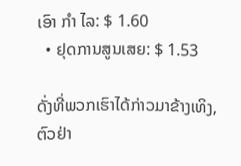ເອົາ ກຳ ໄລ: $ 1.60
  • ຢຸດການສູນເສຍ: $ 1.53

ດັ່ງທີ່ພວກເຮົາໄດ້ກ່າວມາຂ້າງເທິງ, ຕົວຢ່າ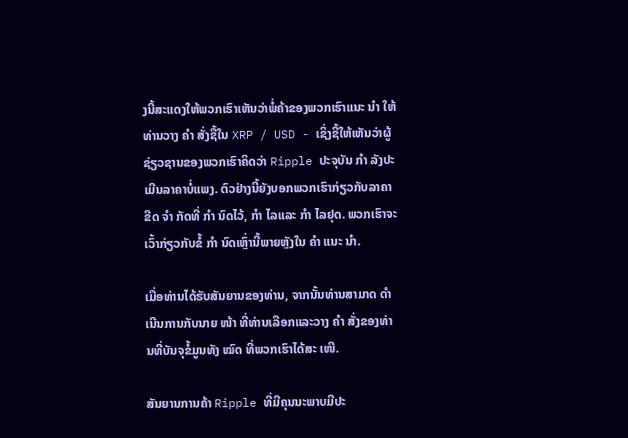ງນີ້ສະແດງໃຫ້ພວກເຮົາເຫັນວ່າພໍ່ຄ້າຂອງພວກເຮົາແນະ ນຳ ໃຫ້ທ່ານວາງ ຄຳ ສັ່ງຊື້ໃນ XRP / USD - ເຊິ່ງຊີ້ໃຫ້ເຫັນວ່າຜູ້ຊ່ຽວຊານຂອງພວກເຮົາຄິດວ່າ Ripple ປະຈຸບັນ ກຳ ລັງປະເມີນລາຄາບໍ່ແພງ. ຕົວຢ່າງນີ້ຍັງບອກພວກເຮົາກ່ຽວກັບລາຄາຂີດ ຈຳ ກັດທີ່ ກຳ ນົດໄວ້, ກຳ ໄລແລະ ກຳ ໄລຢຸດ. ພວກເຮົາຈະເວົ້າກ່ຽວກັບຂໍ້ ກຳ ນົດເຫຼົ່ານີ້ພາຍຫຼັງໃນ ຄຳ ແນະ ນຳ.

ເມື່ອທ່ານໄດ້ຮັບສັນຍານຂອງທ່ານ, ຈາກນັ້ນທ່ານສາມາດ ດຳ ເນີນການກັບນາຍ ໜ້າ ທີ່ທ່ານເລືອກແລະວາງ ຄຳ ສັ່ງຂອງທ່ານທີ່ບັນຈຸຂໍ້ມູນທັງ ໝົດ ທີ່ພວກເຮົາໄດ້ສະ ເໜີ.

ສັນຍານການຄ້າ Ripple ທີ່ມີຄຸນນະພາບມີປະ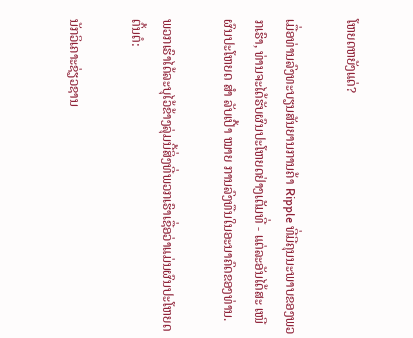ໂຫຍດຫຍັງແດ່?

ເມື່ອທ່ານລົງທະບຽນສັນຍານການຄ້າ Ripple ທີ່ມີຄຸນນະພາບຂອງພວກເຮົາ, ທ່ານຈະໄດ້ຮັບຜົນປະໂຫຍດຢ່າງເຕັມທີ່ - ແຕ່ລະອັນໄດ້ສະ ເໜີ ຜົນປະໂຫຍດ ສຳ ລັບເປົ້າ ໝາຍ ການລົງທືນໃນອະນາຄົດຂອງທ່ານ.

ພວກເຮົາໄດ້ລະບຸໄວ້ຂ້າງລຸ່ມນີ້ສິ່ງທີ່ພວກເຮົາເຊື່ອວ່າແມ່ນຜົນປະໂຫຍດຕົ້ນຕໍ:

ນັກວິເຄາະຊ່ຽວຊານ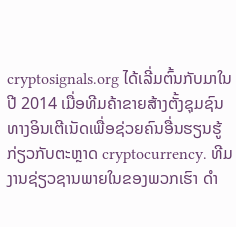cryptosignals.org ໄດ້ເລີ່ມຕົ້ນກັບມາໃນປີ 2014 ເມື່ອທີມຄ້າຂາຍສ້າງຕັ້ງຊຸມຊົນທາງອິນເຕີເນັດເພື່ອຊ່ວຍຄົນອື່ນຮຽນຮູ້ກ່ຽວກັບຕະຫຼາດ cryptocurrency. ທີມງານຊ່ຽວຊານພາຍໃນຂອງພວກເຮົາ ດຳ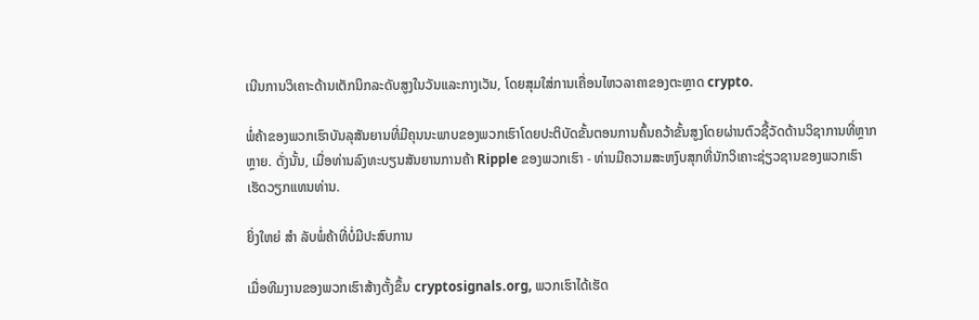ເນີນການວິເຄາະດ້ານເຕັກນິກລະດັບສູງໃນວັນແລະກາງເວັນ, ໂດຍສຸມໃສ່ການເຄື່ອນໄຫວລາຄາຂອງຕະຫຼາດ crypto.

ພໍ່ຄ້າຂອງພວກເຮົາບັນລຸສັນຍານທີ່ມີຄຸນນະພາບຂອງພວກເຮົາໂດຍປະຕິບັດຂັ້ນຕອນການຄົ້ນຄວ້າຂັ້ນສູງໂດຍຜ່ານຕົວຊີ້ວັດດ້ານວິຊາການທີ່ຫຼາກຫຼາຍ. ດັ່ງນັ້ນ, ເມື່ອທ່ານລົງທະບຽນສັນຍານການຄ້າ Ripple ຂອງພວກເຮົາ - ທ່ານມີຄວາມສະຫງົບສຸກທີ່ນັກວິເຄາະຊ່ຽວຊານຂອງພວກເຮົາເຮັດວຽກແທນທ່ານ.

ຍິ່ງໃຫຍ່ ສຳ ລັບພໍ່ຄ້າທີ່ບໍ່ມີປະສົບການ

ເມື່ອທີມງານຂອງພວກເຮົາສ້າງຕັ້ງຂຶ້ນ cryptosignals.org, ພວກເຮົາໄດ້ເຮັດ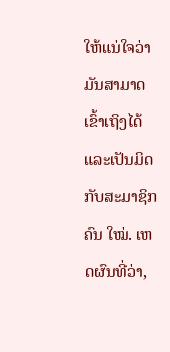ໃຫ້ແນ່ໃຈວ່າມັນສາມາດເຂົ້າເຖິງໄດ້ແລະເປັນມິດກັບສະມາຊິກຄົນ ໃໝ່. ເຫດຜົນທີ່ວ່າ,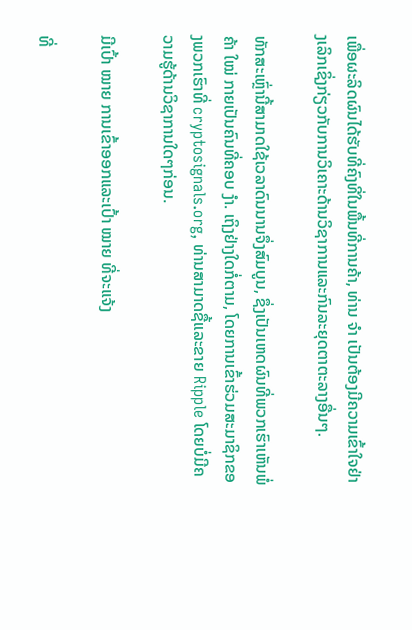ເພື່ອຜະລິດຜົນໄດ້ຮັບທີ່ຄົງທີ່ໃນພື້ນທີ່ການຄ້າ, ທ່ານ ຈຳ ເປັນຕ້ອງມີຄວາມເຂົ້າໃຈຢ່າງເລິກເຊິ່ງກ່ຽວກັບການວິເຄາະດ້ານວິຊາການແລະກົນລະຍຸດຕາຕະລາງອື່ນໆ.

ທັກສະເຫຼົ່ານີ້ສາມາດໃຊ້ເວລາດົນນານຈຶ່ງສົມບູນ, ຊຶ່ງເປັນເຫດຜົນທີ່ພວກເຮົາເຫັນພໍ່ຄ້າ ໃໝ່ ກາຍເປັນຄົນທີ່ຄອບ ງຳ. ເຖິງຢ່າງໃດກໍ່ຕາມ, ໂດຍການເຂົ້າຮ່ວມສະມາຊິກຂອງພວກເຮົາທີ່ cryptosignals.org, ທ່ານສາມາດຊື້ແລະຂາຍ Ripple ໂດຍບໍ່ມີຄວາມຮູ້ດ້ານວິຊາການໃດໆກ່ອນ.

ມີເປົ້າ ໝາຍ ການເຂົ້າອອກແລະເປົ້າ ໝາຍ ທີ່ຈະແຈ້ງ

ທີ່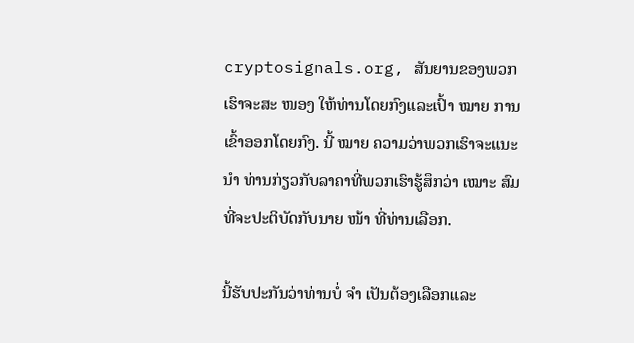cryptosignals.org, ສັນຍານຂອງພວກເຮົາຈະສະ ໜອງ ໃຫ້ທ່ານໂດຍກົງແລະເປົ້າ ໝາຍ ການເຂົ້າອອກໂດຍກົງ. ນີ້ ໝາຍ ຄວາມວ່າພວກເຮົາຈະແນະ ນຳ ທ່ານກ່ຽວກັບລາຄາທີ່ພວກເຮົາຮູ້ສຶກວ່າ ເໝາະ ສົມທີ່ຈະປະຕິບັດກັບນາຍ ໜ້າ ທີ່ທ່ານເລືອກ.

ນີ້ຮັບປະກັນວ່າທ່ານບໍ່ ຈຳ ເປັນຕ້ອງເລືອກແລະ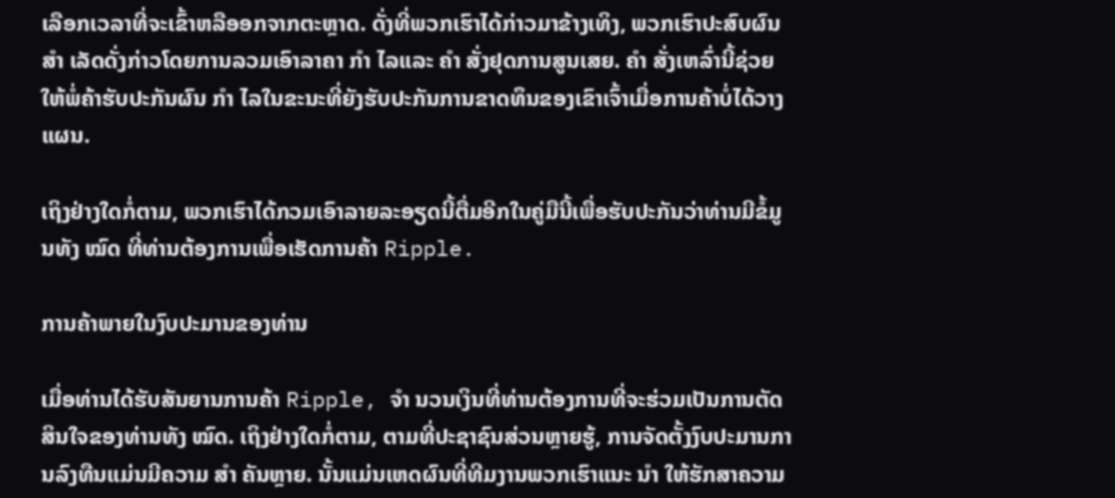ເລືອກເວລາທີ່ຈະເຂົ້າຫລືອອກຈາກຕະຫຼາດ. ດັ່ງທີ່ພວກເຮົາໄດ້ກ່າວມາຂ້າງເທິງ, ພວກເຮົາປະສົບຜົນ ສຳ ເລັດດັ່ງກ່າວໂດຍການລວມເອົາລາຄາ ກຳ ໄລແລະ ຄຳ ສັ່ງຢຸດການສູນເສຍ. ຄຳ ສັ່ງເຫລົ່ານີ້ຊ່ວຍໃຫ້ພໍ່ຄ້າຮັບປະກັນຜົນ ກຳ ໄລໃນຂະນະທີ່ຍັງຮັບປະກັນການຂາດທຶນຂອງເຂົາເຈົ້າເມື່ອການຄ້າບໍ່ໄດ້ວາງແຜນ.

ເຖິງຢ່າງໃດກໍ່ຕາມ, ພວກເຮົາໄດ້ກວມເອົາລາຍລະອຽດນີ້ຕື່ມອີກໃນຄູ່ມືນີ້ເພື່ອຮັບປະກັນວ່າທ່ານມີຂໍ້ມູນທັງ ໝົດ ທີ່ທ່ານຕ້ອງການເພື່ອເຮັດການຄ້າ Ripple.

ການຄ້າພາຍໃນງົບປະມານຂອງທ່ານ

ເມື່ອທ່ານໄດ້ຮັບສັນຍານການຄ້າ Ripple, ຈຳ ນວນເງິນທີ່ທ່ານຕ້ອງການທີ່ຈະຮ່ວມເປັນການຕັດສິນໃຈຂອງທ່ານທັງ ໝົດ. ເຖິງຢ່າງໃດກໍ່ຕາມ, ຕາມທີ່ປະຊາຊົນສ່ວນຫຼາຍຮູ້, ການຈັດຕັ້ງງົບປະມານການລົງທືນແມ່ນມີຄວາມ ສຳ ຄັນຫຼາຍ. ນັ້ນແມ່ນເຫດຜົນທີ່ທີມງານພວກເຮົາແນະ ນຳ ໃຫ້ຮັກສາຄວາມ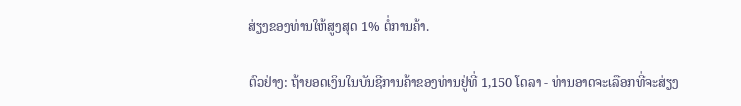ສ່ຽງຂອງທ່ານໃຫ້ສູງສຸດ 1% ຕໍ່ການຄ້າ.

ຕົວຢ່າງ: ຖ້າຍອດເງິນໃນບັນຊີການຄ້າຂອງທ່ານຢູ່ທີ່ 1,150 ໂດລາ - ທ່ານອາດຈະເລືອກທີ່ຈະສ່ຽງ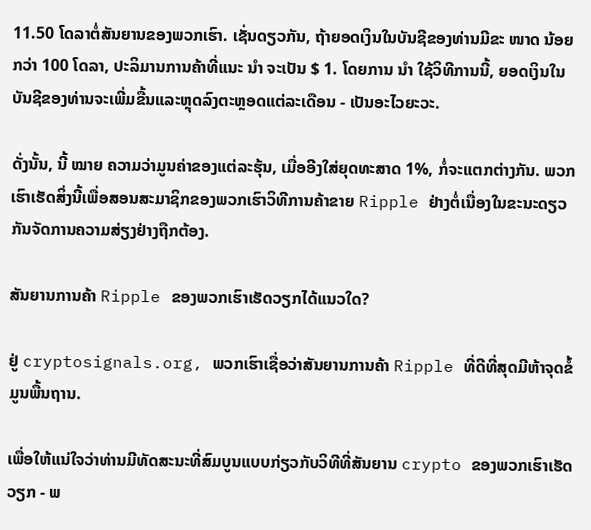11.50 ໂດລາຕໍ່ສັນຍານຂອງພວກເຮົາ. ເຊັ່ນດຽວກັນ, ຖ້າຍອດເງິນໃນບັນຊີຂອງທ່ານມີຂະ ໜາດ ນ້ອຍກວ່າ 100 ໂດລາ, ປະລິມານການຄ້າທີ່ແນະ ນຳ ຈະເປັນ $ 1. ໂດຍການ ນຳ ໃຊ້ວິທີການນີ້, ຍອດເງິນໃນບັນຊີຂອງທ່ານຈະເພີ່ມຂື້ນແລະຫຼຸດລົງຕະຫຼອດແຕ່ລະເດືອນ - ເປັນອະໄວຍະວະ.

ດັ່ງນັ້ນ, ນີ້ ໝາຍ ຄວາມວ່າມູນຄ່າຂອງແຕ່ລະຮຸ້ນ, ເມື່ອອີງໃສ່ຍຸດທະສາດ 1%, ກໍ່ຈະແຕກຕ່າງກັນ. ພວກເຮົາເຮັດສິ່ງນີ້ເພື່ອສອນສະມາຊິກຂອງພວກເຮົາວິທີການຄ້າຂາຍ Ripple ຢ່າງຕໍ່ເນື່ອງໃນຂະນະດຽວກັນຈັດການຄວາມສ່ຽງຢ່າງຖືກຕ້ອງ.

ສັນຍານການຄ້າ Ripple ຂອງພວກເຮົາເຮັດວຽກໄດ້ແນວໃດ?

ຢູ່ cryptosignals.org, ພວກເຮົາເຊື່ອວ່າສັນຍານການຄ້າ Ripple ທີ່ດີທີ່ສຸດມີຫ້າຈຸດຂໍ້ມູນພື້ນຖານ.

ເພື່ອໃຫ້ແນ່ໃຈວ່າທ່ານມີທັດສະນະທີ່ສົມບູນແບບກ່ຽວກັບວິທີທີ່ສັນຍານ crypto ຂອງພວກເຮົາເຮັດວຽກ - ພ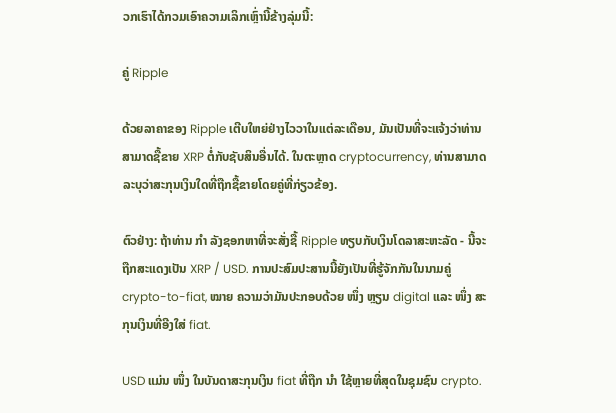ວກເຮົາໄດ້ກວມເອົາຄວາມເລິກເຫຼົ່ານີ້ຂ້າງລຸ່ມນີ້:

ຄູ່ Ripple

ດ້ວຍລາຄາຂອງ Ripple ເຕີບໃຫຍ່ຢ່າງໄວວາໃນແຕ່ລະເດືອນ, ມັນເປັນທີ່ຈະແຈ້ງວ່າທ່ານສາມາດຊື້ຂາຍ XRP ຕໍ່ກັບຊັບສິນອື່ນໄດ້. ໃນຕະຫຼາດ cryptocurrency, ທ່ານສາມາດລະບຸວ່າສະກຸນເງິນໃດທີ່ຖືກຊື້ຂາຍໂດຍຄູ່ທີ່ກ່ຽວຂ້ອງ.

ຕົວຢ່າງ: ຖ້າທ່ານ ກຳ ລັງຊອກຫາທີ່ຈະສັ່ງຊື້ Ripple ທຽບກັບເງິນໂດລາສະຫະລັດ - ນີ້ຈະຖືກສະແດງເປັນ XRP / USD. ການປະສົມປະສານນີ້ຍັງເປັນທີ່ຮູ້ຈັກກັນໃນນາມຄູ່ crypto-to-fiat, ໝາຍ ຄວາມວ່າມັນປະກອບດ້ວຍ ໜຶ່ງ ຫຼຽນ digital ແລະ ໜຶ່ງ ສະກຸນເງິນທີ່ອີງໃສ່ fiat.

USD ແມ່ນ ໜຶ່ງ ໃນບັນດາສະກຸນເງິນ fiat ທີ່ຖືກ ນຳ ໃຊ້ຫຼາຍທີ່ສຸດໃນຊຸມຊົນ crypto.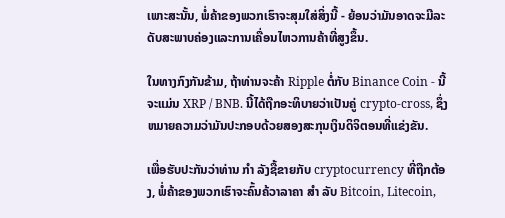ເພາະສະນັ້ນ, ພໍ່ຄ້າຂອງພວກເຮົາຈະສຸມໃສ່ສິ່ງນີ້ - ຍ້ອນວ່າມັນອາດຈະມີລະດັບສະພາບຄ່ອງແລະການເຄື່ອນໄຫວການຄ້າທີ່ສູງຂຶ້ນ.

ໃນທາງກົງກັນຂ້າມ, ຖ້າທ່ານຈະຄ້າ Ripple ຕໍ່ກັບ Binance Coin - ນີ້ຈະແມ່ນ XRP / BNB. ນີ້ໄດ້ຖືກອະທິບາຍວ່າເປັນຄູ່ crypto-cross, ຊຶ່ງຫມາຍຄວາມວ່າມັນປະກອບດ້ວຍສອງສະກຸນເງິນດິຈິຕອນທີ່ແຂ່ງຂັນ.

ເພື່ອຮັບປະກັນວ່າທ່ານ ກຳ ລັງຊື້ຂາຍກັບ cryptocurrency ທີ່ຖືກຕ້ອງ, ພໍ່ຄ້າຂອງພວກເຮົາຈະຄົ້ນຄ້ວາລາຄາ ສຳ ລັບ Bitcoin, Litecoin,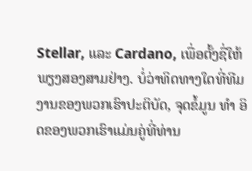Stellar, ແລະ Cardano, ເພື່ອຕັ້ງຊື່ໃຫ້ພຽງສອງສາມຢ່າງ. ບໍ່ວ່າທິດທາງໃດທີ່ທີມງານຂອງພວກເຮົາປະຕິບັດ, ຈຸດຂໍ້ມູນ ທຳ ອິດຂອງພວກເຮົາແມ່ນຄູ່ທີ່ທ່ານ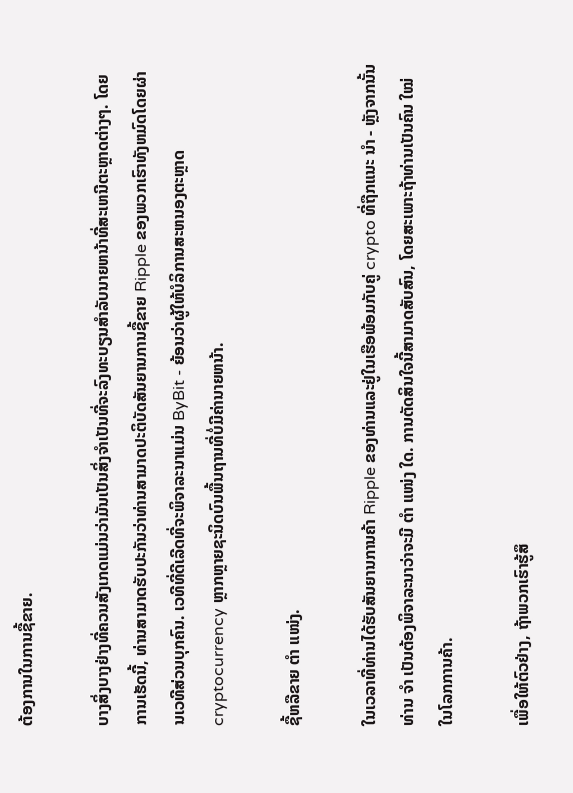ຕ້ອງການໃນການຊື້ຂາຍ.

ບາງສິ່ງບາງຢ່າງທີ່ຄວນສັງເກດແມ່ນວ່າມັນເປັນສິ່ງຈໍາເປັນທີ່ຈະລົງທະບຽນສໍາລັບນາຍຫນ້າທີ່ສະເຫນີຕະຫຼາດຕ່າງໆ. ໂດຍການເຮັດນີ້, ທ່ານສາມາດຮັບປະກັນວ່າທ່ານສາມາດປະຕິບັດສັນຍານການຊື້ຂາຍ Ripple ຂອງພວກເຮົາທັງຫມົດໂດຍຜ່ານເວທີສ່ວນບຸກຄົນ. ເວທີທີ່ດີເລີດທີ່ຈະພິຈາລະນາແມ່ນ ByBit - ຍ້ອນວ່າຜູ້ໃຫ້ບໍລິການສະຫນອງຕະຫຼາດ cryptocurrency ຫຼາກຫຼາຍຊະນິດບົນພື້ນຖານທີ່ບໍ່ມີຄ່ານາຍຫນ້າ.

ຊື້ຫລືຂາຍ ຕຳ ແໜ່ງ.

ໃນເວລາທີ່ທ່ານໄດ້ຮັບສັນຍານການຄ້າ Ripple ຂອງທ່ານແລະຢູ່ໃນເຮືອພ້ອມກັບຄູ່ crypto ທີ່ຖືກແນະ ນຳ - ຫຼັງຈາກນັ້ນທ່ານ ຈຳ ເປັນຕ້ອງພິຈາລະນາວ່າຈະມີ ຕຳ ແໜ່ງ ໃດ. ການຕັດສິນໃຈນີ້ສາມາດສັບສົນ, ໂດຍສະເພາະຖ້າທ່ານເປັນຄົນ ໃໝ່ ໃນໂລກການຄ້າ.

ເພື່ອໃຫ້ຕົວຢ່າງ, ຖ້າພວກເຮົາຮູ້ສຶ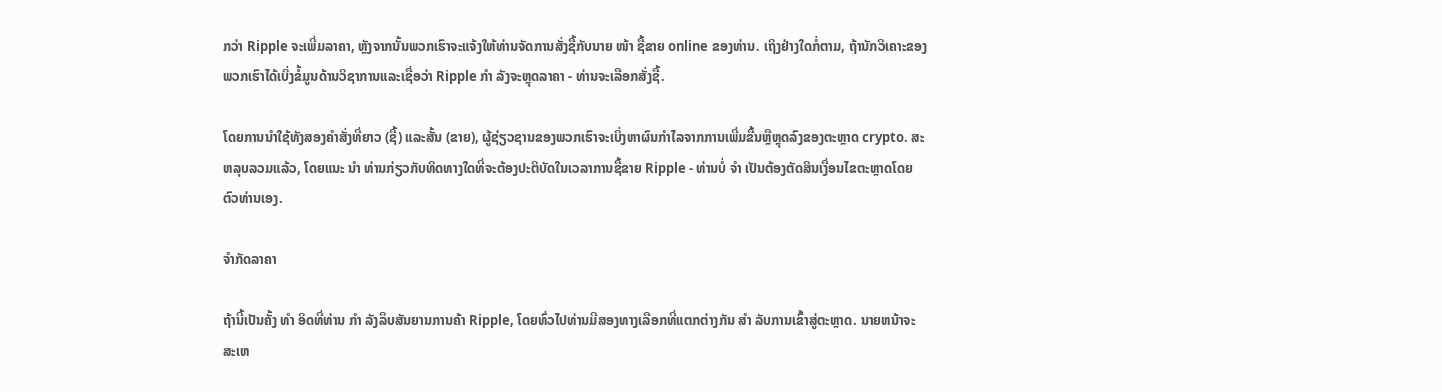ກວ່າ Ripple ຈະເພີ່ມລາຄາ, ຫຼັງຈາກນັ້ນພວກເຮົາຈະແຈ້ງໃຫ້ທ່ານຈັດການສັ່ງຊື້ກັບນາຍ ໜ້າ ຊື້ຂາຍ online ຂອງທ່ານ. ເຖິງຢ່າງໃດກໍ່ຕາມ, ຖ້ານັກວິເຄາະຂອງພວກເຮົາໄດ້ເບິ່ງຂໍ້ມູນດ້ານວິຊາການແລະເຊື່ອວ່າ Ripple ກຳ ລັງຈະຫຼຸດລາຄາ - ທ່ານຈະເລືອກສັ່ງຊື້.

ໂດຍການນໍາໃຊ້ທັງສອງຄໍາສັ່ງທີ່ຍາວ (ຊື້) ແລະສັ້ນ (ຂາຍ), ຜູ້ຊ່ຽວຊານຂອງພວກເຮົາຈະເບິ່ງຫາຜົນກໍາໄລຈາກການເພີ່ມຂື້ນຫຼືຫຼຸດລົງຂອງຕະຫຼາດ crypto. ສະຫລຸບລວມແລ້ວ, ໂດຍແນະ ນຳ ທ່ານກ່ຽວກັບທິດທາງໃດທີ່ຈະຕ້ອງປະຕິບັດໃນເວລາການຊື້ຂາຍ Ripple - ທ່ານບໍ່ ຈຳ ເປັນຕ້ອງຕັດສິນເງື່ອນໄຂຕະຫຼາດໂດຍຕົວທ່ານເອງ.

ຈໍາກັດລາຄາ

ຖ້ານີ້ເປັນຄັ້ງ ທຳ ອິດທີ່ທ່ານ ກຳ ລັງລຶບສັນຍານການຄ້າ Ripple, ໂດຍທົ່ວໄປທ່ານມີສອງທາງເລືອກທີ່ແຕກຕ່າງກັນ ສຳ ລັບການເຂົ້າສູ່ຕະຫຼາດ. ນາຍຫນ້າຈະສະເຫ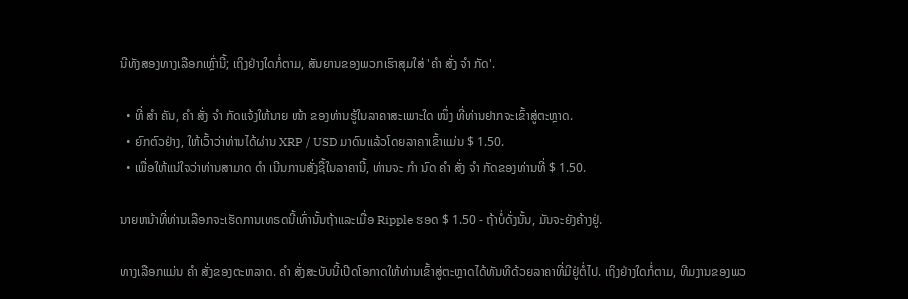ນີທັງສອງທາງເລືອກເຫຼົ່ານີ້; ເຖິງຢ່າງໃດກໍ່ຕາມ, ສັນຍານຂອງພວກເຮົາສຸມໃສ່ 'ຄຳ ສັ່ງ ຈຳ ກັດ'.

  • ທີ່ ສຳ ຄັນ, ຄຳ ສັ່ງ ຈຳ ກັດແຈ້ງໃຫ້ນາຍ ໜ້າ ຂອງທ່ານຮູ້ໃນລາຄາສະເພາະໃດ ໜຶ່ງ ທີ່ທ່ານຢາກຈະເຂົ້າສູ່ຕະຫຼາດ.
  • ຍົກຕົວຢ່າງ, ໃຫ້ເວົ້າວ່າທ່ານໄດ້ຜ່ານ XRP / USD ມາດົນແລ້ວໂດຍລາຄາເຂົ້າແມ່ນ $ 1.50.
  • ເພື່ອໃຫ້ແນ່ໃຈວ່າທ່ານສາມາດ ດຳ ເນີນການສັ່ງຊື້ໃນລາຄານີ້, ທ່ານຈະ ກຳ ນົດ ຄຳ ສັ່ງ ຈຳ ກັດຂອງທ່ານທີ່ $ 1.50.

ນາຍຫນ້າທີ່ທ່ານເລືອກຈະເຮັດການເທຣດນີ້ເທົ່ານັ້ນຖ້າແລະເມື່ອ Ripple ຮອດ $ 1.50 - ຖ້າບໍ່ດັ່ງນັ້ນ, ມັນຈະຍັງຄ້າງຢູ່.

ທາງເລືອກແມ່ນ ຄຳ ສັ່ງຂອງຕະຫລາດ. ຄຳ ສັ່ງສະບັບນີ້ເປີດໂອກາດໃຫ້ທ່ານເຂົ້າສູ່ຕະຫຼາດໄດ້ທັນທີດ້ວຍລາຄາທີ່ມີຢູ່ຕໍ່ໄປ. ເຖິງຢ່າງໃດກໍ່ຕາມ, ທີມງານຂອງພວ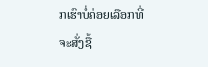ກເຮົາບໍ່ຄ່ອຍເລືອກທີ່ຈະສັ່ງຊື້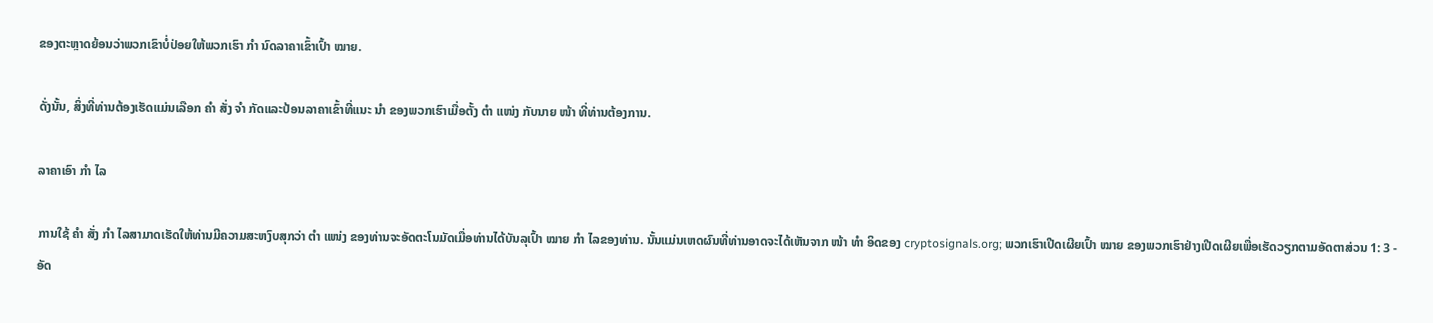ຂອງຕະຫຼາດຍ້ອນວ່າພວກເຂົາບໍ່ປ່ອຍໃຫ້ພວກເຮົາ ກຳ ນົດລາຄາເຂົ້າເປົ້າ ໝາຍ.

ດັ່ງນັ້ນ, ສິ່ງທີ່ທ່ານຕ້ອງເຮັດແມ່ນເລືອກ ຄຳ ສັ່ງ ຈຳ ກັດແລະປ້ອນລາຄາເຂົ້າທີ່ແນະ ນຳ ຂອງພວກເຮົາເມື່ອຕັ້ງ ຕຳ ແໜ່ງ ກັບນາຍ ໜ້າ ທີ່ທ່ານຕ້ອງການ.

ລາຄາເອົາ ກຳ ໄລ

ການໃຊ້ ຄຳ ສັ່ງ ກຳ ໄລສາມາດເຮັດໃຫ້ທ່ານມີຄວາມສະຫງົບສຸກວ່າ ຕຳ ແໜ່ງ ຂອງທ່ານຈະອັດຕະໂນມັດເມື່ອທ່ານໄດ້ບັນລຸເປົ້າ ໝາຍ ກຳ ໄລຂອງທ່ານ. ນັ້ນແມ່ນເຫດຜົນທີ່ທ່ານອາດຈະໄດ້ເຫັນຈາກ ໜ້າ ທຳ ອິດຂອງ cryptosignals.org; ພວກເຮົາເປີດເຜີຍເປົ້າ ໝາຍ ຂອງພວກເຮົາຢ່າງເປີດເຜີຍເພື່ອເຮັດວຽກຕາມອັດຕາສ່ວນ 1: 3 - ອັດ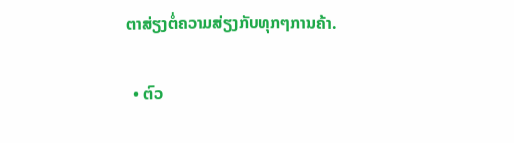ຕາສ່ຽງຕໍ່ຄວາມສ່ຽງກັບທຸກໆການຄ້າ.

  • ຕົວ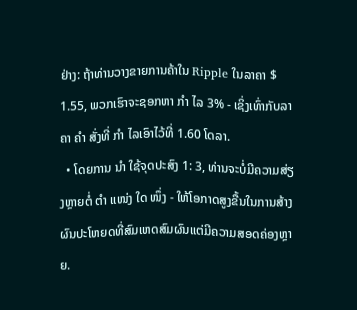ຢ່າງ: ຖ້າທ່ານວາງຂາຍການຄ້າໃນ Ripple ໃນລາຄາ $ 1.55, ພວກເຮົາຈະຊອກຫາ ກຳ ໄລ 3% - ເຊິ່ງເທົ່າກັບລາຄາ ຄຳ ສັ່ງທີ່ ກຳ ໄລເອົາໄວ້ທີ່ 1.60 ໂດລາ.
  • ໂດຍການ ນຳ ໃຊ້ຈຸດປະສົງ 1: 3, ທ່ານຈະບໍ່ມີຄວາມສ່ຽງຫຼາຍຕໍ່ ຕຳ ແໜ່ງ ໃດ ໜຶ່ງ - ໃຫ້ໂອກາດສູງຂື້ນໃນການສ້າງຜົນປະໂຫຍດທີ່ສົມເຫດສົມຜົນແຕ່ມີຄວາມສອດຄ່ອງຫຼາຍ.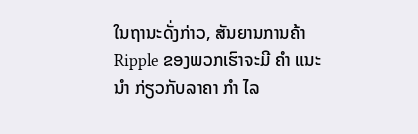ໃນຖານະດັ່ງກ່າວ, ສັນຍານການຄ້າ Ripple ຂອງພວກເຮົາຈະມີ ຄຳ ແນະ ນຳ ກ່ຽວກັບລາຄາ ກຳ ໄລ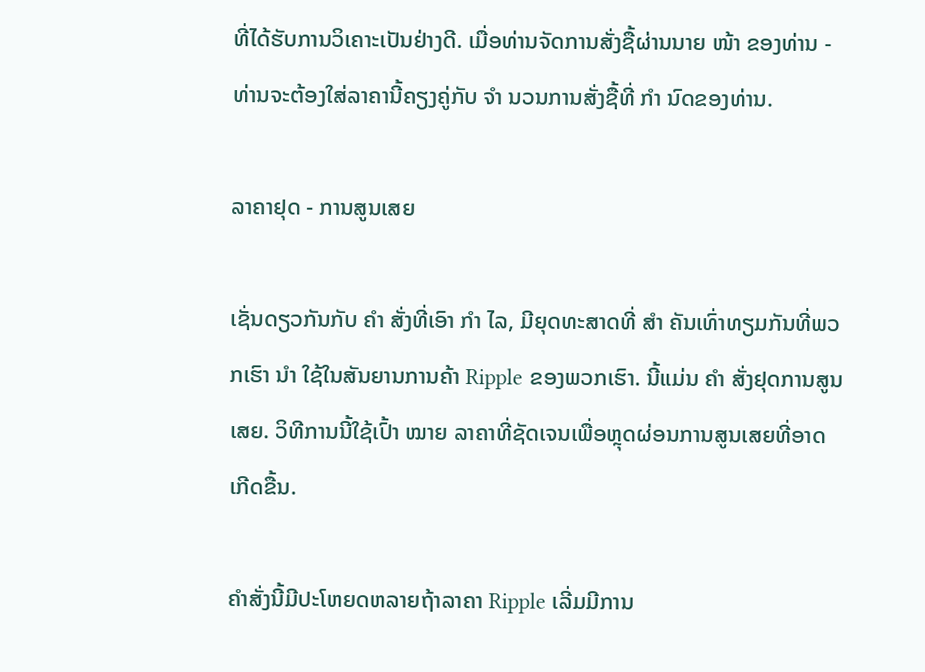ທີ່ໄດ້ຮັບການວິເຄາະເປັນຢ່າງດີ. ເມື່ອທ່ານຈັດການສັ່ງຊື້ຜ່ານນາຍ ໜ້າ ຂອງທ່ານ - ທ່ານຈະຕ້ອງໃສ່ລາຄານີ້ຄຽງຄູ່ກັບ ຈຳ ນວນການສັ່ງຊື້ທີ່ ກຳ ນົດຂອງທ່ານ.

ລາຄາຢຸດ - ການສູນເສຍ

ເຊັ່ນດຽວກັນກັບ ຄຳ ສັ່ງທີ່ເອົາ ກຳ ໄລ, ມີຍຸດທະສາດທີ່ ສຳ ຄັນເທົ່າທຽມກັນທີ່ພວກເຮົາ ນຳ ໃຊ້ໃນສັນຍານການຄ້າ Ripple ຂອງພວກເຮົາ. ນີ້ແມ່ນ ຄຳ ສັ່ງຢຸດການສູນເສຍ. ວິທີການນີ້ໃຊ້ເປົ້າ ໝາຍ ລາຄາທີ່ຊັດເຈນເພື່ອຫຼຸດຜ່ອນການສູນເສຍທີ່ອາດເກີດຂື້ນ.

ຄໍາສັ່ງນີ້ມີປະໂຫຍດຫລາຍຖ້າລາຄາ Ripple ເລີ່ມມີການ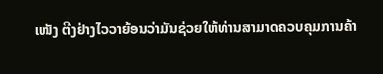ເໜັງ ຕີງຢ່າງໄວວາຍ້ອນວ່າມັນຊ່ວຍໃຫ້ທ່ານສາມາດຄວບຄຸມການຄ້າ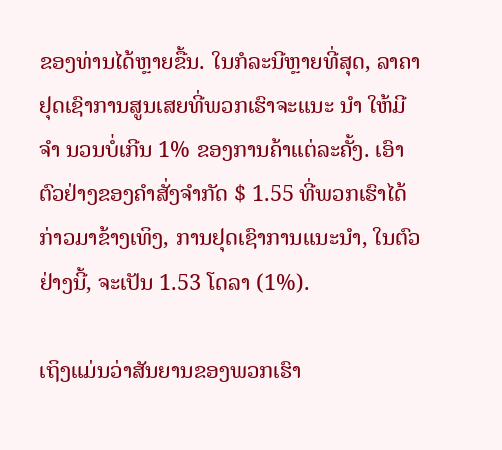ຂອງທ່ານໄດ້ຫຼາຍຂື້ນ. ໃນກໍລະນີຫຼາຍທີ່ສຸດ, ລາຄາຢຸດເຊົາການສູນເສຍທີ່ພວກເຮົາຈະແນະ ນຳ ໃຫ້ມີ ຈຳ ນວນບໍ່ເກີນ 1% ຂອງການຄ້າແຕ່ລະຄັ້ງ. ເອົາຕົວຢ່າງຂອງຄໍາສັ່ງຈໍາກັດ $ 1.55 ທີ່ພວກເຮົາໄດ້ກ່າວມາຂ້າງເທິງ, ການຢຸດເຊົາການແນະນໍາ, ໃນຕົວຢ່າງນີ້, ຈະເປັນ 1.53 ໂດລາ (1%).

ເຖິງແມ່ນວ່າສັນຍານຂອງພວກເຮົາ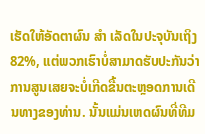ເຮັດໃຫ້ອັດຕາຜົນ ສຳ ເລັດໃນປະຈຸບັນເຖິງ 82%, ແຕ່ພວກເຮົາບໍ່ສາມາດຮັບປະກັນວ່າການສູນເສຍຈະບໍ່ເກີດຂື້ນຕະຫຼອດການເດີນທາງຂອງທ່ານ. ນັ້ນແມ່ນເຫດຜົນທີ່ທີມ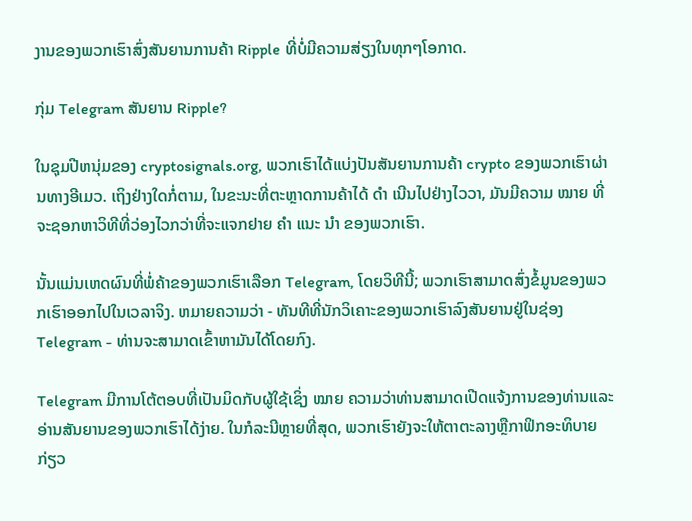ງານຂອງພວກເຮົາສົ່ງສັນຍານການຄ້າ Ripple ທີ່ບໍ່ມີຄວາມສ່ຽງໃນທຸກໆໂອກາດ.

ກຸ່ມ Telegram ສັນຍານ Ripple?

ໃນຊຸມປີຫນຸ່ມຂອງ cryptosignals.org, ພວກເຮົາໄດ້ແບ່ງປັນສັນຍານການຄ້າ crypto ຂອງພວກເຮົາຜ່ານທາງອີເມວ. ເຖິງຢ່າງໃດກໍ່ຕາມ, ໃນຂະນະທີ່ຕະຫຼາດການຄ້າໄດ້ ດຳ ເນີນໄປຢ່າງໄວວາ, ມັນມີຄວາມ ໝາຍ ທີ່ຈະຊອກຫາວິທີທີ່ວ່ອງໄວກວ່າທີ່ຈະແຈກຢາຍ ຄຳ ແນະ ນຳ ຂອງພວກເຮົາ.

ນັ້ນແມ່ນເຫດຜົນທີ່ພໍ່ຄ້າຂອງພວກເຮົາເລືອກ Telegram, ໂດຍວິທີນີ້; ພວກເຮົາສາມາດສົ່ງຂໍ້ມູນຂອງພວກເຮົາອອກໄປໃນເວລາຈິງ. ຫມາຍຄວາມວ່າ - ທັນທີທີ່ນັກວິເຄາະຂອງພວກເຮົາລົງສັນຍານຢູ່ໃນຊ່ອງ Telegram - ທ່ານຈະສາມາດເຂົ້າຫາມັນໄດ້ໂດຍກົງ.

Telegram ມີການໂຕ້ຕອບທີ່ເປັນມິດກັບຜູ້ໃຊ້ເຊິ່ງ ໝາຍ ຄວາມວ່າທ່ານສາມາດເປີດແຈ້ງການຂອງທ່ານແລະອ່ານສັນຍານຂອງພວກເຮົາໄດ້ງ່າຍ. ໃນກໍລະນີຫຼາຍທີ່ສຸດ, ພວກເຮົາຍັງຈະໃຫ້ຕາຕະລາງຫຼືກາຟິກອະທິບາຍກ່ຽວ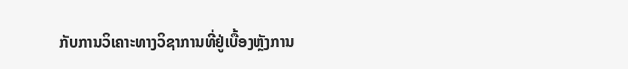ກັບການວິເຄາະທາງວິຊາການທີ່ຢູ່ເບື້ອງຫຼັງການ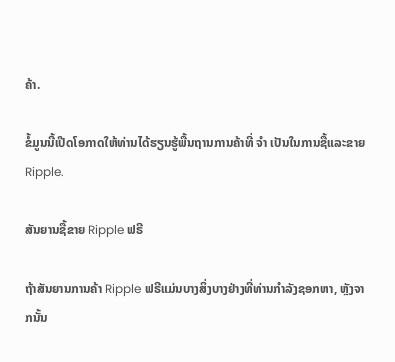ຄ້າ.

ຂໍ້ມູນນີ້ເປີດໂອກາດໃຫ້ທ່ານໄດ້ຮຽນຮູ້ພື້ນຖານການຄ້າທີ່ ຈຳ ເປັນໃນການຊື້ແລະຂາຍ Ripple.

ສັນຍານຊື້ຂາຍ Ripple ຟຣີ

ຖ້າສັນຍານການຄ້າ Ripple ຟຣີແມ່ນບາງສິ່ງບາງຢ່າງທີ່ທ່ານກໍາລັງຊອກຫາ, ຫຼັງຈາກນັ້ນ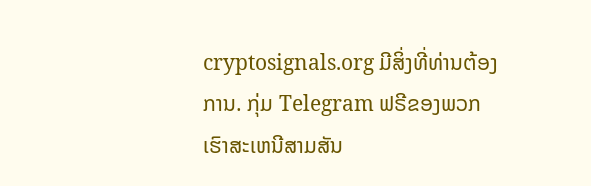cryptosignals.org ມີສິ່ງທີ່ທ່ານຕ້ອງການ. ກຸ່ມ Telegram ຟຣີຂອງພວກເຮົາສະເຫນີສາມສັນ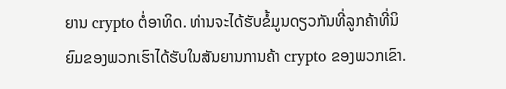ຍານ crypto ຕໍ່ອາທິດ. ທ່ານຈະໄດ້ຮັບຂໍ້ມູນດຽວກັນທີ່ລູກຄ້າທີ່ນິຍົມຂອງພວກເຮົາໄດ້ຮັບໃນສັນຍານການຄ້າ crypto ຂອງພວກເຂົາ.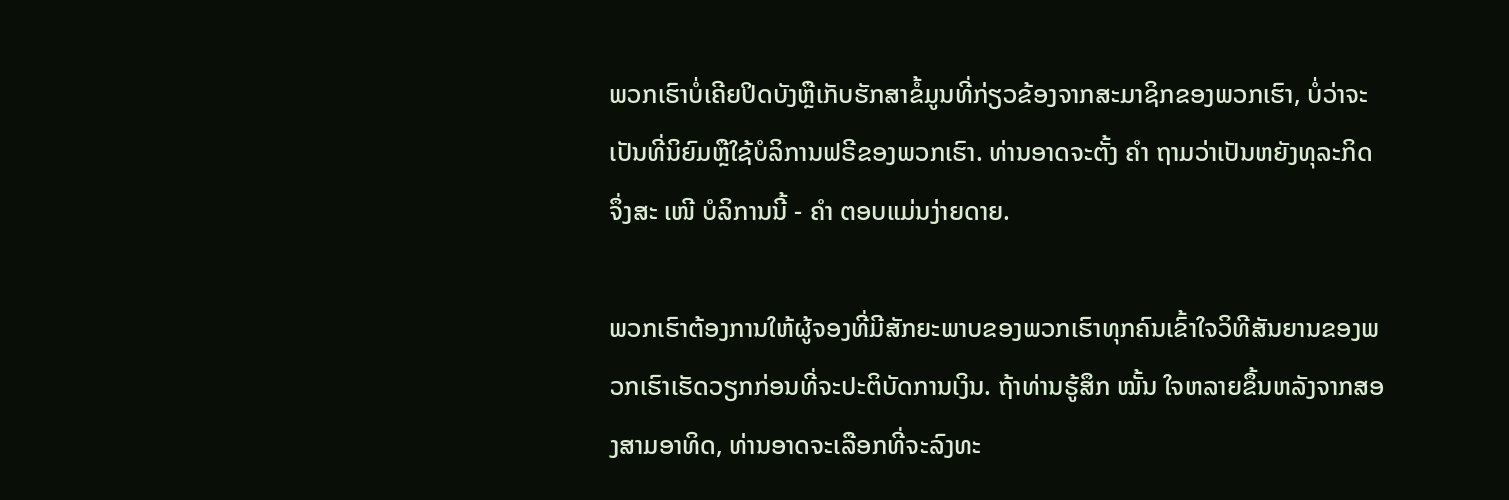ພວກເຮົາບໍ່ເຄີຍປິດບັງຫຼືເກັບຮັກສາຂໍ້ມູນທີ່ກ່ຽວຂ້ອງຈາກສະມາຊິກຂອງພວກເຮົາ, ບໍ່ວ່າຈະເປັນທີ່ນິຍົມຫຼືໃຊ້ບໍລິການຟຣີຂອງພວກເຮົາ. ທ່ານອາດຈະຕັ້ງ ຄຳ ຖາມວ່າເປັນຫຍັງທຸລະກິດຈຶ່ງສະ ເໜີ ບໍລິການນີ້ - ຄຳ ຕອບແມ່ນງ່າຍດາຍ.

ພວກເຮົາຕ້ອງການໃຫ້ຜູ້ຈອງທີ່ມີສັກຍະພາບຂອງພວກເຮົາທຸກຄົນເຂົ້າໃຈວິທີສັນຍານຂອງພວກເຮົາເຮັດວຽກກ່ອນທີ່ຈະປະຕິບັດການເງິນ. ຖ້າທ່ານຮູ້ສຶກ ໝັ້ນ ໃຈຫລາຍຂຶ້ນຫລັງຈາກສອງສາມອາທິດ, ທ່ານອາດຈະເລືອກທີ່ຈະລົງທະ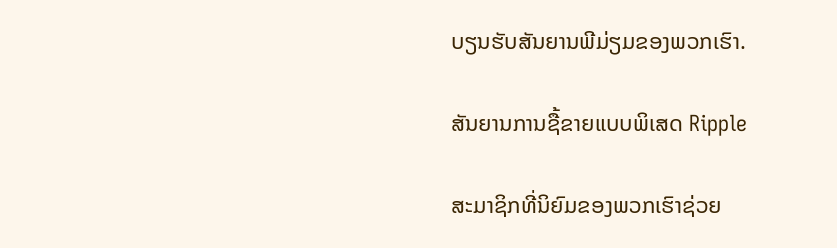ບຽນຮັບສັນຍານພີມ່ຽມຂອງພວກເຮົາ.

ສັນຍານການຊື້ຂາຍແບບພິເສດ Ripple

ສະມາຊິກທີ່ນິຍົມຂອງພວກເຮົາຊ່ວຍ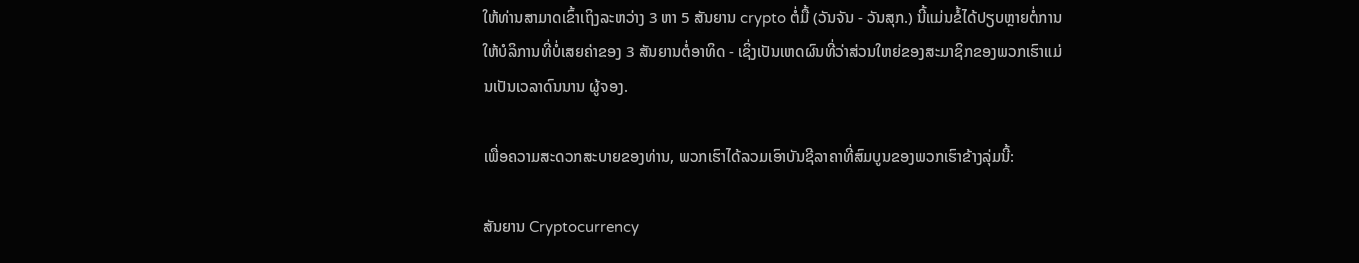ໃຫ້ທ່ານສາມາດເຂົ້າເຖິງລະຫວ່າງ 3 ຫາ 5 ສັນຍານ crypto ຕໍ່ມື້ (ວັນຈັນ - ວັນສຸກ.) ນີ້ແມ່ນຂໍ້ໄດ້ປຽບຫຼາຍຕໍ່ການໃຫ້ບໍລິການທີ່ບໍ່ເສຍຄ່າຂອງ 3 ສັນຍານຕໍ່ອາທິດ - ເຊິ່ງເປັນເຫດຜົນທີ່ວ່າສ່ວນໃຫຍ່ຂອງສະມາຊິກຂອງພວກເຮົາແມ່ນເປັນເວລາດົນນານ ຜູ້ຈອງ.

ເພື່ອຄວາມສະດວກສະບາຍຂອງທ່ານ, ພວກເຮົາໄດ້ລວມເອົາບັນຊີລາຄາທີ່ສົມບູນຂອງພວກເຮົາຂ້າງລຸ່ມນີ້:

ສັນຍານ Cryptocurrency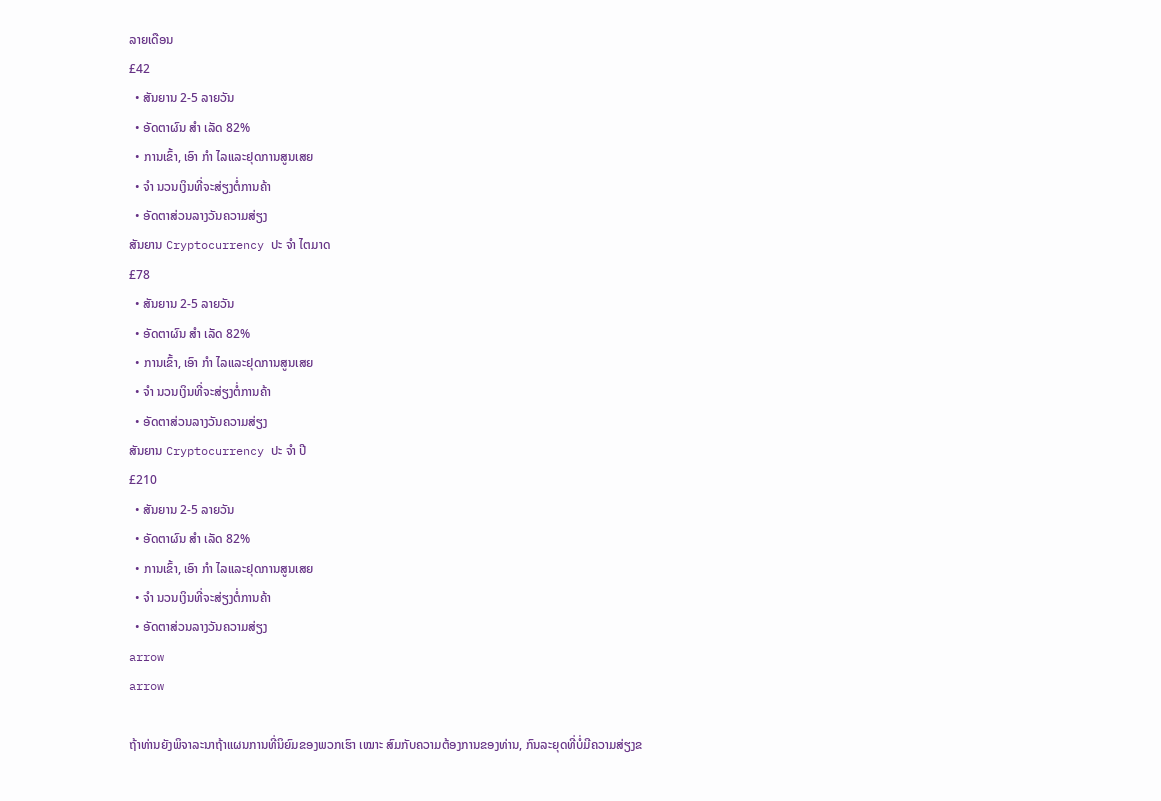ລາຍເດືອນ
£42
  • ສັນຍານ 2-5 ລາຍວັນ
  • ອັດຕາຜົນ ສຳ ເລັດ 82%
  • ການເຂົ້າ, ເອົາ ກຳ ໄລແລະຢຸດການສູນເສຍ
  • ຈຳ ນວນເງິນທີ່ຈະສ່ຽງຕໍ່ການຄ້າ
  • ອັດຕາສ່ວນລາງວັນຄວາມສ່ຽງ
ສັນຍານ Cryptocurrency ປະ ຈຳ ໄຕມາດ
£78
  • ສັນຍານ 2-5 ລາຍວັນ
  • ອັດຕາຜົນ ສຳ ເລັດ 82%
  • ການເຂົ້າ, ເອົາ ກຳ ໄລແລະຢຸດການສູນເສຍ
  • ຈຳ ນວນເງິນທີ່ຈະສ່ຽງຕໍ່ການຄ້າ
  • ອັດຕາສ່ວນລາງວັນຄວາມສ່ຽງ
ສັນຍານ Cryptocurrency ປະ ຈຳ ປີ
£210
  • ສັນຍານ 2-5 ລາຍວັນ
  • ອັດຕາຜົນ ສຳ ເລັດ 82%
  • ການເຂົ້າ, ເອົາ ກຳ ໄລແລະຢຸດການສູນເສຍ
  • ຈຳ ນວນເງິນທີ່ຈະສ່ຽງຕໍ່ການຄ້າ
  • ອັດຕາສ່ວນລາງວັນຄວາມສ່ຽງ
arrow
arrow

ຖ້າທ່ານຍັງພິຈາລະນາຖ້າແຜນການທີ່ນິຍົມຂອງພວກເຮົາ ເໝາະ ສົມກັບຄວາມຕ້ອງການຂອງທ່ານ, ກົນລະຍຸດທີ່ບໍ່ມີຄວາມສ່ຽງຂ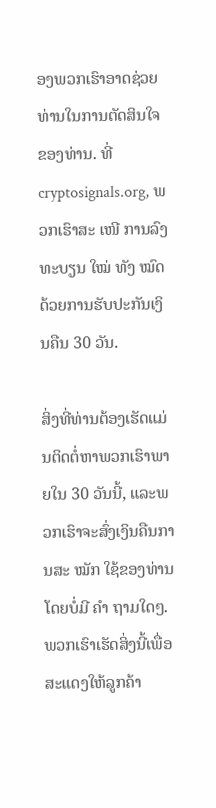ອງພວກເຮົາອາດຊ່ວຍທ່ານໃນການຕັດສິນໃຈຂອງທ່ານ. ທີ່ cryptosignals.org, ພວກເຮົາສະ ເໜີ ການລົງທະບຽນ ໃໝ່ ທັງ ໝົດ ດ້ວຍການຮັບປະກັນເງິນຄືນ 30 ວັນ.

ສິ່ງທີ່ທ່ານຕ້ອງເຮັດແມ່ນຕິດຕໍ່ຫາພວກເຮົາພາຍໃນ 30 ວັນນີ້, ແລະພວກເຮົາຈະສົ່ງເງິນຄືນການສະ ໝັກ ໃຊ້ຂອງທ່ານໂດຍບໍ່ມີ ຄຳ ຖາມໃດໆ. ພວກເຮົາເຮັດສິ່ງນີ້ເພື່ອສະແດງໃຫ້ລູກຄ້າ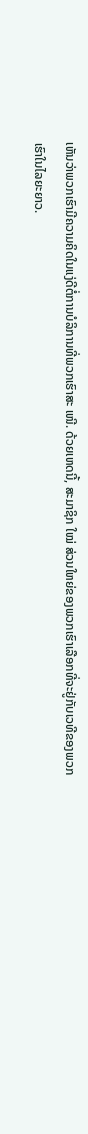ເຫັນວ່າພວກເຮົາມີຄວາມຄິດໃນແງ່ດີຕໍ່ການບໍລິການທີ່ພວກເຮົາສະ ເໜີ. ດ້ວຍເຫດນີ້, ສະມາຊິກ ໃໝ່ ສ່ວນໃຫຍ່ຂອງພວກເຮົາເລືອກທີ່ຈະຢູ່ກັບເວທີຂອງພວກເຮົາໃນໄລຍະຍາວ.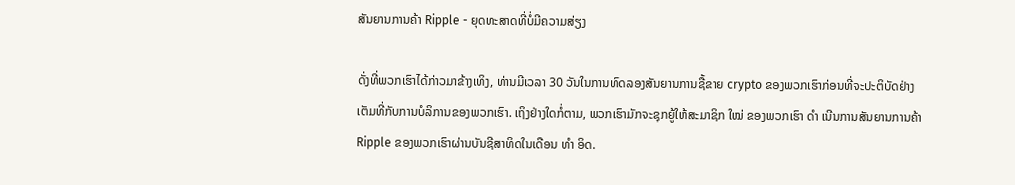ສັນຍານການຄ້າ Ripple - ຍຸດທະສາດທີ່ບໍ່ມີຄວາມສ່ຽງ

ດັ່ງທີ່ພວກເຮົາໄດ້ກ່າວມາຂ້າງເທິງ, ທ່ານມີເວລາ 30 ວັນໃນການທົດລອງສັນຍານການຊື້ຂາຍ crypto ຂອງພວກເຮົາກ່ອນທີ່ຈະປະຕິບັດຢ່າງເຕັມທີ່ກັບການບໍລິການຂອງພວກເຮົາ. ເຖິງຢ່າງໃດກໍ່ຕາມ, ພວກເຮົາມັກຈະຊຸກຍູ້ໃຫ້ສະມາຊິກ ໃໝ່ ຂອງພວກເຮົາ ດຳ ເນີນການສັນຍານການຄ້າ Ripple ຂອງພວກເຮົາຜ່ານບັນຊີສາທິດໃນເດືອນ ທຳ ອິດ.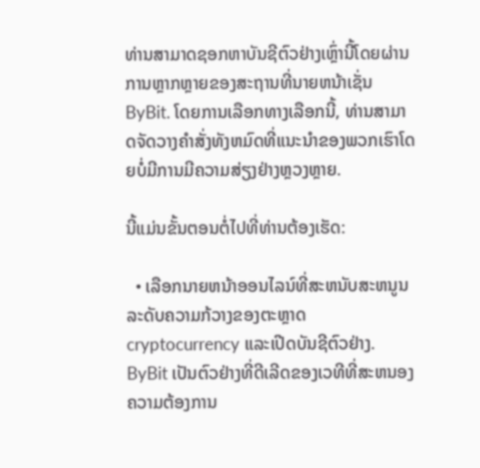ທ່ານສາມາດຊອກຫາບັນຊີຕົວຢ່າງເຫຼົ່ານີ້ໂດຍຜ່ານການຫຼາກຫຼາຍຂອງສະຖານທີ່ນາຍຫນ້າເຊັ່ນ ByBit. ໂດຍການເລືອກທາງເລືອກນີ້, ທ່ານສາມາດຈັດວາງຄໍາສັ່ງທັງຫມົດທີ່ແນະນໍາຂອງພວກເຮົາໂດຍບໍ່ມີການມີຄວາມສ່ຽງຢ່າງຫຼວງຫຼາຍ.

ນີ້ແມ່ນຂັ້ນຕອນຕໍ່ໄປທີ່ທ່ານຕ້ອງເຮັດ:

  • ເລືອກນາຍຫນ້າອອນໄລນ໌ທີ່ສະຫນັບສະຫນູນລະດັບຄວາມກ້ວາງຂອງຕະຫຼາດ cryptocurrency ແລະເປີດບັນຊີຕົວຢ່າງ. ByBit ເປັນຕົວຢ່າງທີ່ດີເລີດຂອງເວທີທີ່ສະຫນອງຄວາມຕ້ອງການ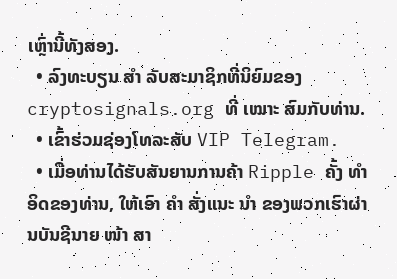ເຫຼົ່ານີ້ທັງສອງ.
  • ລົງທະບຽນ ສຳ ລັບສະມາຊິກທີ່ນິຍົມຂອງ cryptosignals.org ທີ່ ເໝາະ ສົມກັບທ່ານ.
  • ເຂົ້າຮ່ວມຊ່ອງໂທລະສັບ VIP Telegram.
  • ເມື່ອທ່ານໄດ້ຮັບສັນຍານການຄ້າ Ripple ຄັ້ງ ທຳ ອິດຂອງທ່ານ, ໃຫ້ເອົາ ຄຳ ສັ່ງແນະ ນຳ ຂອງພວກເຮົາຜ່ານບັນຊີນາຍ ໜ້າ ສາ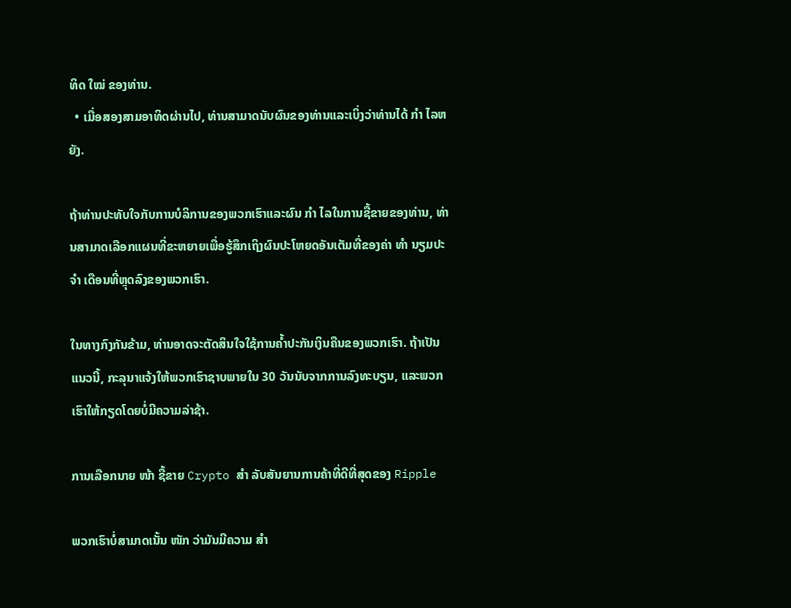ທິດ ໃໝ່ ຂອງທ່ານ.
  • ເມື່ອສອງສາມອາທິດຜ່ານໄປ, ທ່ານສາມາດນັບຜົນຂອງທ່ານແລະເບິ່ງວ່າທ່ານໄດ້ ກຳ ໄລຫຍັງ.

ຖ້າທ່ານປະທັບໃຈກັບການບໍລິການຂອງພວກເຮົາແລະຜົນ ກຳ ໄລໃນການຊື້ຂາຍຂອງທ່ານ, ທ່ານສາມາດເລືອກແຜນທີ່ຂະຫຍາຍເພື່ອຮູ້ສຶກເຖິງຜົນປະໂຫຍດອັນເຕັມທີ່ຂອງຄ່າ ທຳ ນຽມປະ ຈຳ ເດືອນທີ່ຫຼຸດລົງຂອງພວກເຮົາ.

ໃນທາງກົງກັນຂ້າມ, ທ່ານອາດຈະຕັດສິນໃຈໃຊ້ການຄໍ້າປະກັນເງິນຄືນຂອງພວກເຮົາ. ຖ້າເປັນແນວນີ້, ກະລຸນາແຈ້ງໃຫ້ພວກເຮົາຊາບພາຍໃນ 30 ວັນນັບຈາກການລົງທະບຽນ, ແລະພວກເຮົາໃຫ້ກຽດໂດຍບໍ່ມີຄວາມລ່າຊ້າ.

ການເລືອກນາຍ ໜ້າ ຊື້ຂາຍ Crypto ສຳ ລັບສັນຍານການຄ້າທີ່ດີທີ່ສຸດຂອງ Ripple

ພວກເຮົາບໍ່ສາມາດເນັ້ນ ໜັກ ວ່າມັນມີຄວາມ ສຳ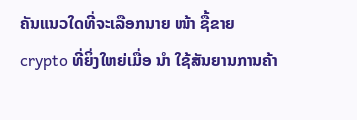ຄັນແນວໃດທີ່ຈະເລືອກນາຍ ໜ້າ ຊື້ຂາຍ crypto ທີ່ຍິ່ງໃຫຍ່ເມື່ອ ນຳ ໃຊ້ສັນຍານການຄ້າ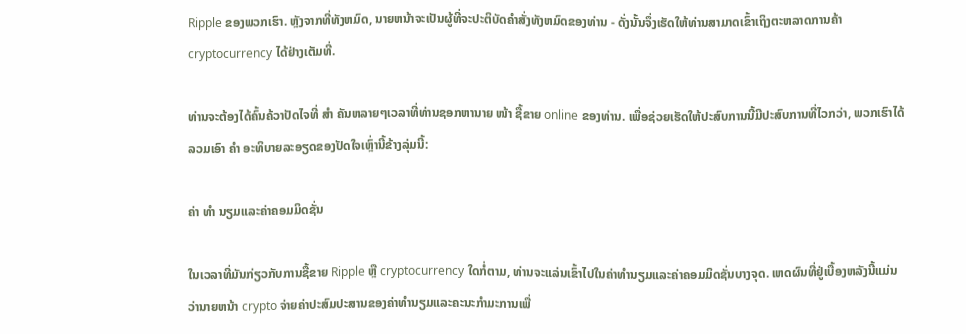Ripple ຂອງພວກເຮົາ. ຫຼັງຈາກທີ່ທັງຫມົດ, ນາຍຫນ້າຈະເປັນຜູ້ທີ່ຈະປະຕິບັດຄໍາສັ່ງທັງຫມົດຂອງທ່ານ - ດັ່ງນັ້ນຈຶ່ງເຮັດໃຫ້ທ່ານສາມາດເຂົ້າເຖິງຕະຫລາດການຄ້າ cryptocurrency ໄດ້ຢ່າງເຕັມທີ່.

ທ່ານຈະຕ້ອງໄດ້ຄົ້ນຄ້ວາປັດໄຈທີ່ ສຳ ຄັນຫລາຍໆເວລາທີ່ທ່ານຊອກຫານາຍ ໜ້າ ຊື້ຂາຍ online ຂອງທ່ານ. ເພື່ອຊ່ວຍເຮັດໃຫ້ປະສົບການນີ້ມີປະສົບການທີ່ໄວກວ່າ, ພວກເຮົາໄດ້ລວມເອົາ ຄຳ ອະທິບາຍລະອຽດຂອງປັດໃຈເຫຼົ່ານີ້ຂ້າງລຸ່ມນີ້:

ຄ່າ ທຳ ນຽມແລະຄ່າຄອມມິດຊັ່ນ

ໃນເວລາທີ່ມັນກ່ຽວກັບການຊື້ຂາຍ Ripple ຫຼື cryptocurrency ໃດກໍ່ຕາມ, ທ່ານຈະແລ່ນເຂົ້າໄປໃນຄ່າທໍານຽມແລະຄ່າຄອມມິດຊັ່ນບາງຈຸດ. ເຫດຜົນທີ່ຢູ່ເບື້ອງຫລັງນີ້ແມ່ນວ່ານາຍຫນ້າ crypto ຈ່າຍຄ່າປະສົມປະສານຂອງຄ່າທໍານຽມແລະຄະນະກໍາມະການເພື່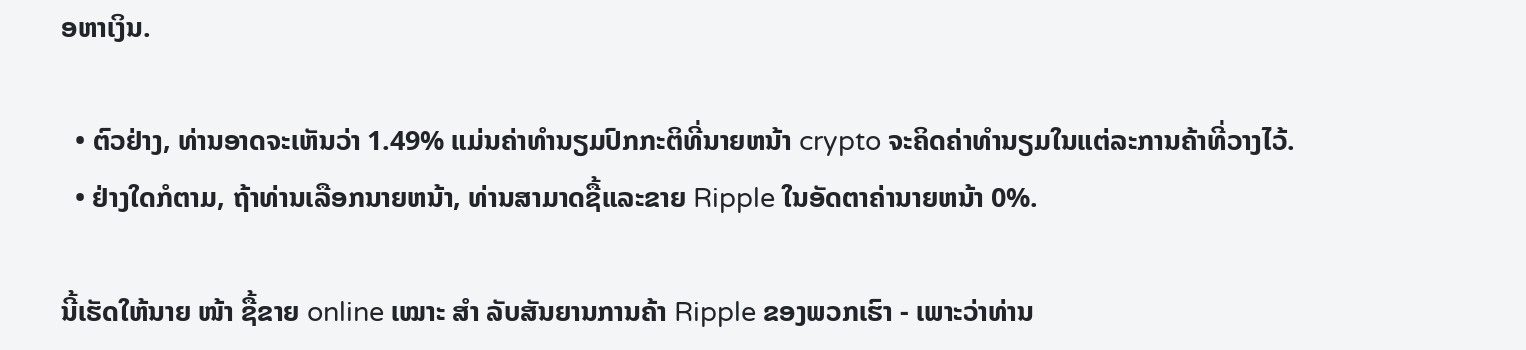ອຫາເງິນ.

  • ຕົວຢ່າງ, ທ່ານອາດຈະເຫັນວ່າ 1.49% ແມ່ນຄ່າທໍານຽມປົກກະຕິທີ່ນາຍຫນ້າ crypto ຈະຄິດຄ່າທໍານຽມໃນແຕ່ລະການຄ້າທີ່ວາງໄວ້.
  • ຢ່າງໃດກໍຕາມ, ຖ້າທ່ານເລືອກນາຍຫນ້າ, ທ່ານສາມາດຊື້ແລະຂາຍ Ripple ໃນອັດຕາຄ່ານາຍຫນ້າ 0%.

ນີ້ເຮັດໃຫ້ນາຍ ໜ້າ ຊື້ຂາຍ online ເໝາະ ສຳ ລັບສັນຍານການຄ້າ Ripple ຂອງພວກເຮົາ - ເພາະວ່າທ່ານ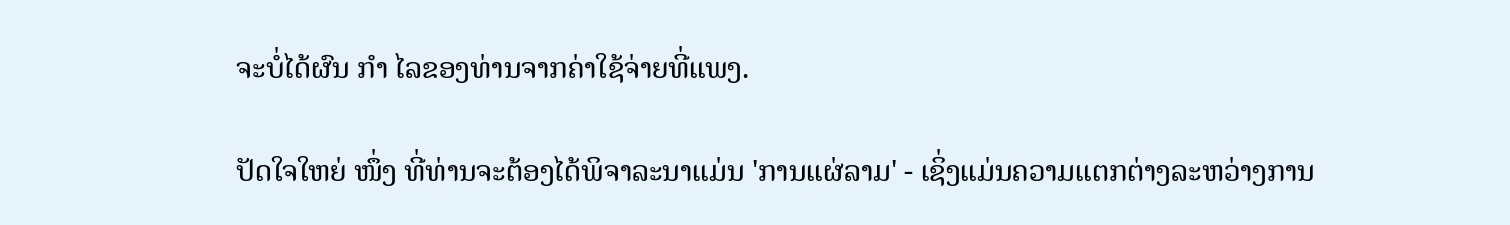ຈະບໍ່ໄດ້ຜົນ ກຳ ໄລຂອງທ່ານຈາກຄ່າໃຊ້ຈ່າຍທີ່ແພງ.

ປັດໃຈໃຫຍ່ ໜຶ່ງ ທີ່ທ່ານຈະຕ້ອງໄດ້ພິຈາລະນາແມ່ນ 'ການແຜ່ລາມ' - ເຊິ່ງແມ່ນຄວາມແຕກຕ່າງລະຫວ່າງການ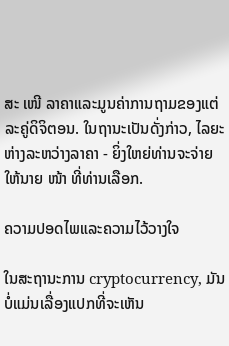ສະ ເໜີ ລາຄາແລະມູນຄ່າການຖາມຂອງແຕ່ລະຄູ່ດິຈິຕອນ. ໃນຖານະເປັນດັ່ງກ່າວ, ໄລຍະຫ່າງລະຫວ່າງລາຄາ - ຍິ່ງໃຫຍ່ທ່ານຈະຈ່າຍໃຫ້ນາຍ ໜ້າ ທີ່ທ່ານເລືອກ.

ຄວາມປອດໄພແລະຄວາມໄວ້ວາງໃຈ

ໃນສະຖານະການ cryptocurrency, ມັນບໍ່ແມ່ນເລື່ອງແປກທີ່ຈະເຫັນ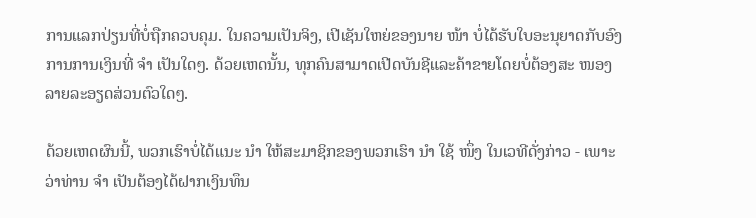ການແລກປ່ຽນທີ່ບໍ່ຖືກຄວບຄຸມ. ໃນຄວາມເປັນຈິງ, ເປີເຊັນໃຫຍ່ຂອງນາຍ ໜ້າ ບໍ່ໄດ້ຮັບໃບອະນຸຍາດກັບອົງການການເງິນທີ່ ຈຳ ເປັນໃດໆ. ດ້ວຍເຫດນັ້ນ, ທຸກຄົນສາມາດເປີດບັນຊີແລະຄ້າຂາຍໂດຍບໍ່ຕ້ອງສະ ໜອງ ລາຍລະອຽດສ່ວນຕົວໃດໆ.

ດ້ວຍເຫດຜົນນີ້, ພວກເຮົາບໍ່ໄດ້ແນະ ນຳ ໃຫ້ສະມາຊິກຂອງພວກເຮົາ ນຳ ໃຊ້ ໜຶ່ງ ໃນເວທີດັ່ງກ່າວ - ເພາະວ່າທ່ານ ຈຳ ເປັນຕ້ອງໄດ້ຝາກເງິນທຶນ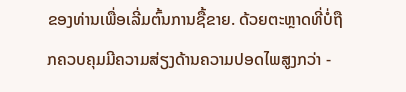ຂອງທ່ານເພື່ອເລີ່ມຕົ້ນການຊື້ຂາຍ. ດ້ວຍຕະຫຼາດທີ່ບໍ່ຖືກຄວບຄຸມມີຄວາມສ່ຽງດ້ານຄວາມປອດໄພສູງກວ່າ -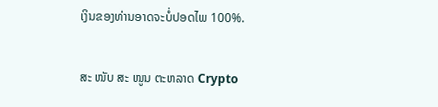ເງິນຂອງທ່ານອາດຈະບໍ່ປອດໄພ 100%.

ສະ ໜັບ ສະ ໜູນ ຕະຫລາດ Crypto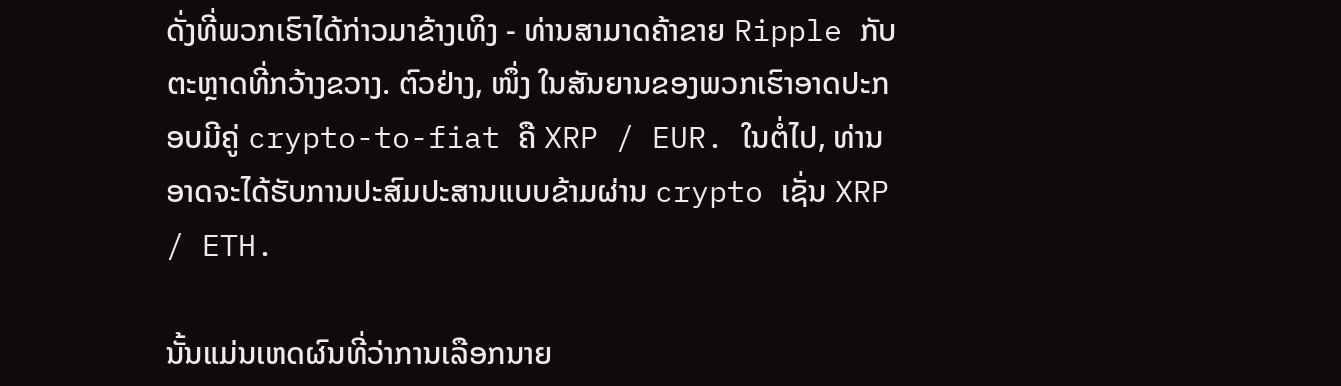ດັ່ງທີ່ພວກເຮົາໄດ້ກ່າວມາຂ້າງເທິງ - ທ່ານສາມາດຄ້າຂາຍ Ripple ກັບຕະຫຼາດທີ່ກວ້າງຂວາງ. ຕົວຢ່າງ, ໜຶ່ງ ໃນສັນຍານຂອງພວກເຮົາອາດປະກອບມີຄູ່ crypto-to-fiat ຄື XRP / EUR. ໃນຕໍ່ໄປ, ທ່ານອາດຈະໄດ້ຮັບການປະສົມປະສານແບບຂ້າມຜ່ານ crypto ເຊັ່ນ XRP / ETH.

ນັ້ນແມ່ນເຫດຜົນທີ່ວ່າການເລືອກນາຍ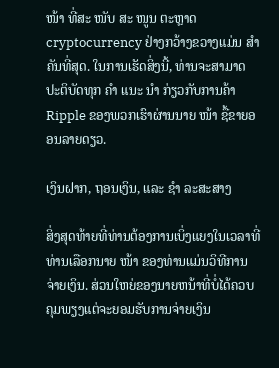ໜ້າ ທີ່ສະ ໜັບ ສະ ໜູນ ຕະຫຼາດ cryptocurrency ຢ່າງກວ້າງຂວາງແມ່ນ ສຳ ຄັນທີ່ສຸດ. ໃນການເຮັດສິ່ງນີ້, ທ່ານຈະສາມາດປະຕິບັດທຸກ ຄຳ ແນະ ນຳ ກ່ຽວກັບການຄ້າ Ripple ຂອງພວກເຮົາຜ່ານນາຍ ໜ້າ ຊື້ຂາຍອອນລາຍດຽວ.

ເງິນຝາກ, ຖອນເງິນ, ແລະ ຊຳ ລະສະສາງ

ສິ່ງສຸດທ້າຍທີ່ທ່ານຕ້ອງການເບິ່ງແຍງໃນເວລາທີ່ທ່ານເລືອກນາຍ ໜ້າ ຂອງທ່ານແມ່ນວິທີການຈ່າຍເງິນ. ສ່ວນໃຫຍ່ຂອງນາຍຫນ້າທີ່ບໍ່ໄດ້ຄວບຄຸມພຽງແຕ່ຈະຍອມຮັບການຈ່າຍເງິນ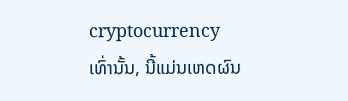cryptocurrency ເທົ່ານັ້ນ, ນີ້ແມ່ນເຫດຜົນ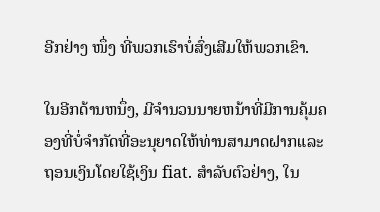ອີກຢ່າງ ໜຶ່ງ ທີ່ພວກເຮົາບໍ່ສົ່ງເສີມໃຫ້ພວກເຂົາ.

ໃນອີກດ້ານຫນຶ່ງ, ມີຈໍານວນນາຍຫນ້າທີ່ມີການຄຸ້ມຄອງທີ່ບໍ່ຈໍາກັດທີ່ອະນຸຍາດໃຫ້ທ່ານສາມາດຝາກແລະຖອນເງິນໂດຍໃຊ້ເງິນ fiat. ສໍາລັບຕົວຢ່າງ, ໃນ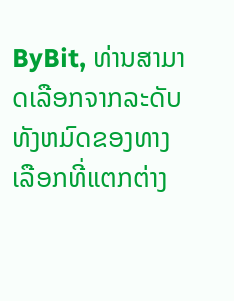ByBit, ທ່ານສາມາດເລືອກຈາກລະດັບທັງຫມົດຂອງທາງເລືອກທີ່ແຕກຕ່າງ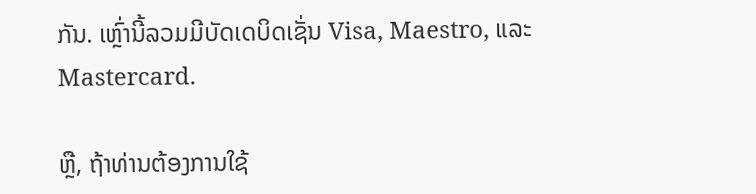ກັນ. ເຫຼົ່ານີ້ລວມມີບັດເດບິດເຊັ່ນ Visa, Maestro, ແລະ Mastercard.

ຫຼື, ຖ້າທ່ານຕ້ອງການໃຊ້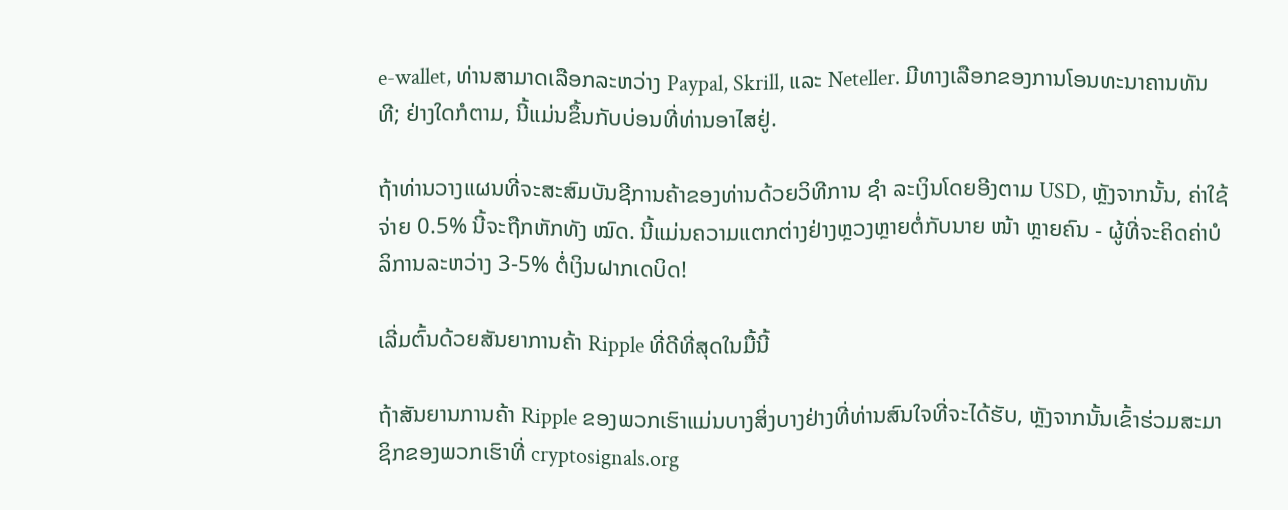e-wallet, ທ່ານສາມາດເລືອກລະຫວ່າງ Paypal, Skrill, ແລະ Neteller. ມີທາງເລືອກຂອງການໂອນທະນາຄານທັນທີ; ຢ່າງໃດກໍຕາມ, ນີ້ແມ່ນຂຶ້ນກັບບ່ອນທີ່ທ່ານອາໄສຢູ່.

ຖ້າທ່ານວາງແຜນທີ່ຈະສະສົມບັນຊີການຄ້າຂອງທ່ານດ້ວຍວິທີການ ຊຳ ລະເງິນໂດຍອີງຕາມ USD, ຫຼັງຈາກນັ້ນ, ຄ່າໃຊ້ຈ່າຍ 0.5% ນີ້ຈະຖືກຫັກທັງ ໝົດ. ນີ້ແມ່ນຄວາມແຕກຕ່າງຢ່າງຫຼວງຫຼາຍຕໍ່ກັບນາຍ ໜ້າ ຫຼາຍຄົນ - ຜູ້ທີ່ຈະຄິດຄ່າບໍລິການລະຫວ່າງ 3-5% ຕໍ່ເງິນຝາກເດບິດ!

ເລີ່ມຕົ້ນດ້ວຍສັນຍາການຄ້າ Ripple ທີ່ດີທີ່ສຸດໃນມື້ນີ້

ຖ້າສັນຍານການຄ້າ Ripple ຂອງພວກເຮົາແມ່ນບາງສິ່ງບາງຢ່າງທີ່ທ່ານສົນໃຈທີ່ຈະໄດ້ຮັບ, ຫຼັງຈາກນັ້ນເຂົ້າຮ່ວມສະມາຊິກຂອງພວກເຮົາທີ່ cryptosignals.org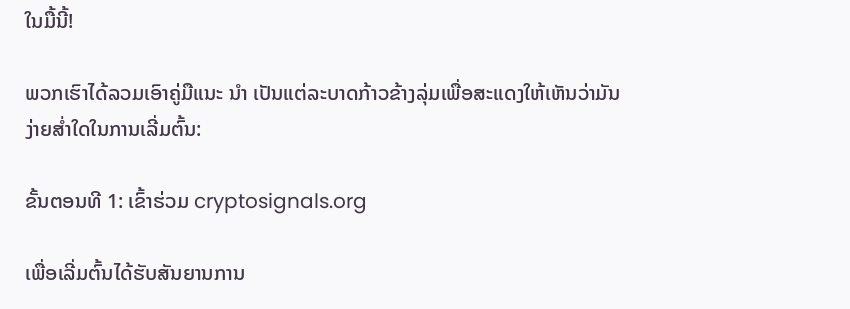ໃນມື້ນີ້!

ພວກເຮົາໄດ້ລວມເອົາຄູ່ມືແນະ ນຳ ເປັນແຕ່ລະບາດກ້າວຂ້າງລຸ່ມເພື່ອສະແດງໃຫ້ເຫັນວ່າມັນງ່າຍສໍ່າໃດໃນການເລີ່ມຕົ້ນ:

ຂັ້ນຕອນທີ 1: ເຂົ້າຮ່ວມ cryptosignals.org

ເພື່ອເລີ່ມຕົ້ນໄດ້ຮັບສັນຍານການ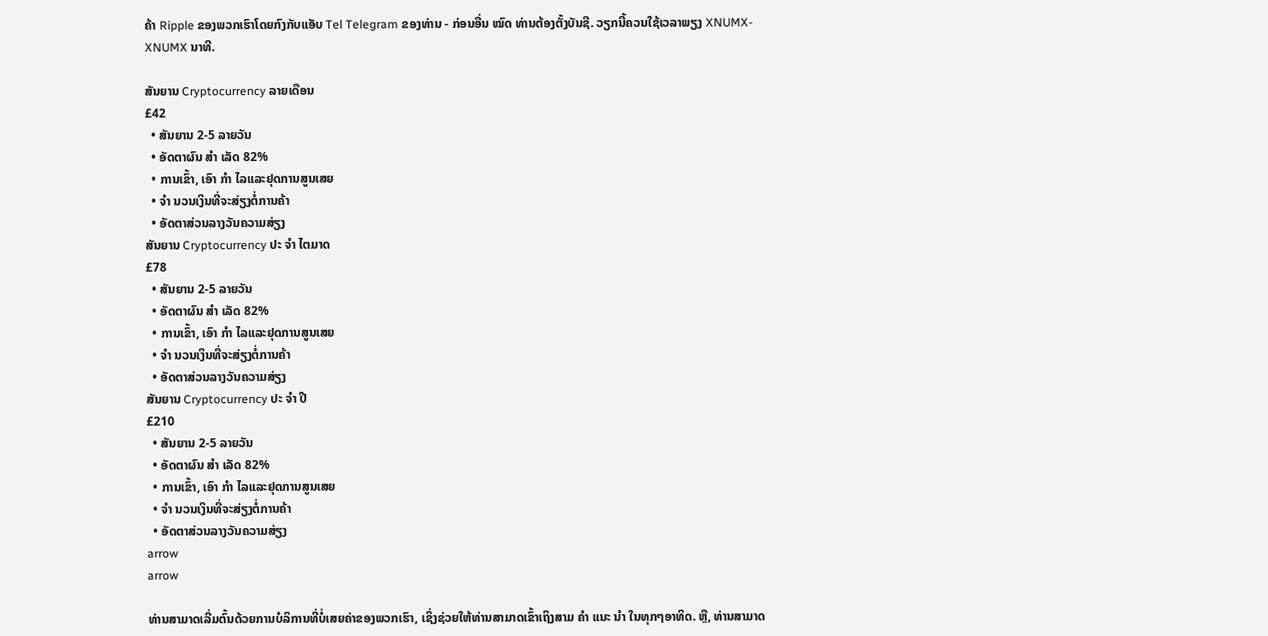ຄ້າ Ripple ຂອງພວກເຮົາໂດຍກົງກັບແອັບ Tel Telegram ຂອງທ່ານ - ກ່ອນອື່ນ ໝົດ ທ່ານຕ້ອງຕັ້ງບັນຊີ. ວຽກນີ້ຄວນໃຊ້ເວລາພຽງ XNUMX-XNUMX ນາທີ.

ສັນຍານ Cryptocurrency ລາຍເດືອນ
£42
  • ສັນຍານ 2-5 ລາຍວັນ
  • ອັດຕາຜົນ ສຳ ເລັດ 82%
  • ການເຂົ້າ, ເອົາ ກຳ ໄລແລະຢຸດການສູນເສຍ
  • ຈຳ ນວນເງິນທີ່ຈະສ່ຽງຕໍ່ການຄ້າ
  • ອັດຕາສ່ວນລາງວັນຄວາມສ່ຽງ
ສັນຍານ Cryptocurrency ປະ ຈຳ ໄຕມາດ
£78
  • ສັນຍານ 2-5 ລາຍວັນ
  • ອັດຕາຜົນ ສຳ ເລັດ 82%
  • ການເຂົ້າ, ເອົາ ກຳ ໄລແລະຢຸດການສູນເສຍ
  • ຈຳ ນວນເງິນທີ່ຈະສ່ຽງຕໍ່ການຄ້າ
  • ອັດຕາສ່ວນລາງວັນຄວາມສ່ຽງ
ສັນຍານ Cryptocurrency ປະ ຈຳ ປີ
£210
  • ສັນຍານ 2-5 ລາຍວັນ
  • ອັດຕາຜົນ ສຳ ເລັດ 82%
  • ການເຂົ້າ, ເອົາ ກຳ ໄລແລະຢຸດການສູນເສຍ
  • ຈຳ ນວນເງິນທີ່ຈະສ່ຽງຕໍ່ການຄ້າ
  • ອັດຕາສ່ວນລາງວັນຄວາມສ່ຽງ
arrow
arrow

ທ່ານສາມາດເລີ່ມຕົ້ນດ້ວຍການບໍລິການທີ່ບໍ່ເສຍຄ່າຂອງພວກເຮົາ, ເຊິ່ງຊ່ວຍໃຫ້ທ່ານສາມາດເຂົ້າເຖິງສາມ ຄຳ ແນະ ນຳ ໃນທຸກໆອາທິດ. ຫຼື, ທ່ານສາມາດ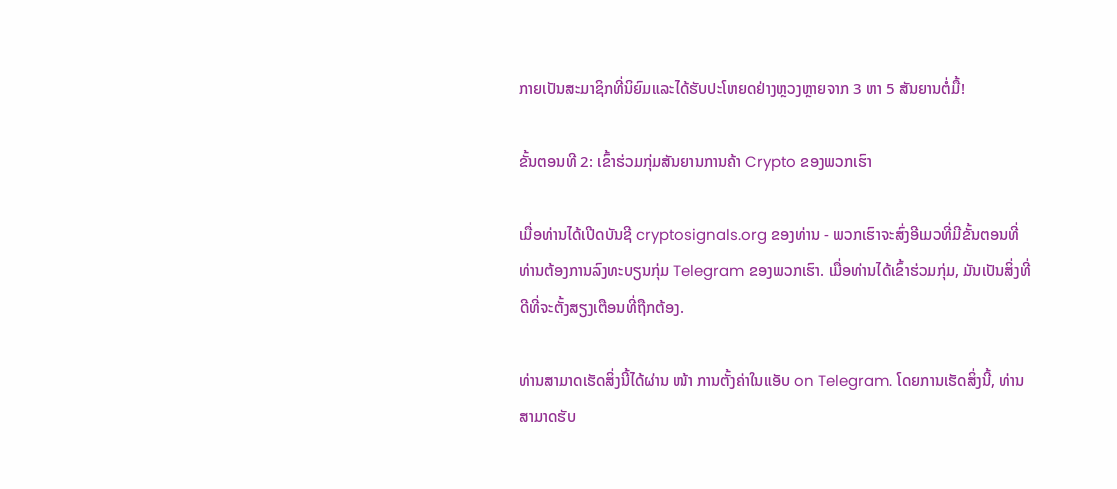ກາຍເປັນສະມາຊິກທີ່ນິຍົມແລະໄດ້ຮັບປະໂຫຍດຢ່າງຫຼວງຫຼາຍຈາກ 3 ຫາ 5 ສັນຍານຕໍ່ມື້!

ຂັ້ນຕອນທີ 2: ເຂົ້າຮ່ວມກຸ່ມສັນຍານການຄ້າ Crypto ຂອງພວກເຮົາ

ເມື່ອທ່ານໄດ້ເປີດບັນຊີ cryptosignals.org ຂອງທ່ານ - ພວກເຮົາຈະສົ່ງອີເມວທີ່ມີຂັ້ນຕອນທີ່ທ່ານຕ້ອງການລົງທະບຽນກຸ່ມ Telegram ຂອງພວກເຮົາ. ເມື່ອທ່ານໄດ້ເຂົ້າຮ່ວມກຸ່ມ, ມັນເປັນສິ່ງທີ່ດີທີ່ຈະຕັ້ງສຽງເຕືອນທີ່ຖືກຕ້ອງ.

ທ່ານສາມາດເຮັດສິ່ງນີ້ໄດ້ຜ່ານ ໜ້າ ການຕັ້ງຄ່າໃນແອັບ on Telegram. ໂດຍການເຮັດສິ່ງນີ້, ທ່ານສາມາດຮັບ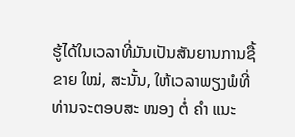ຮູ້ໄດ້ໃນເວລາທີ່ມັນເປັນສັນຍານການຊື້ຂາຍ ໃໝ່, ສະນັ້ນ, ໃຫ້ເວລາພຽງພໍທີ່ທ່ານຈະຕອບສະ ໜອງ ຕໍ່ ຄຳ ແນະ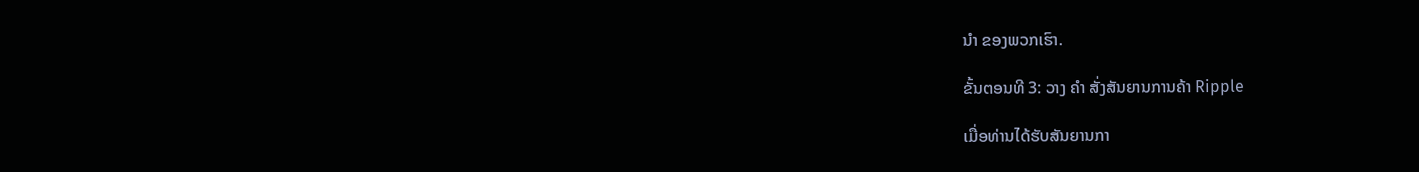ນຳ ຂອງພວກເຮົາ.

ຂັ້ນຕອນທີ 3: ວາງ ຄຳ ສັ່ງສັນຍານການຄ້າ Ripple

ເມື່ອທ່ານໄດ້ຮັບສັນຍານກາ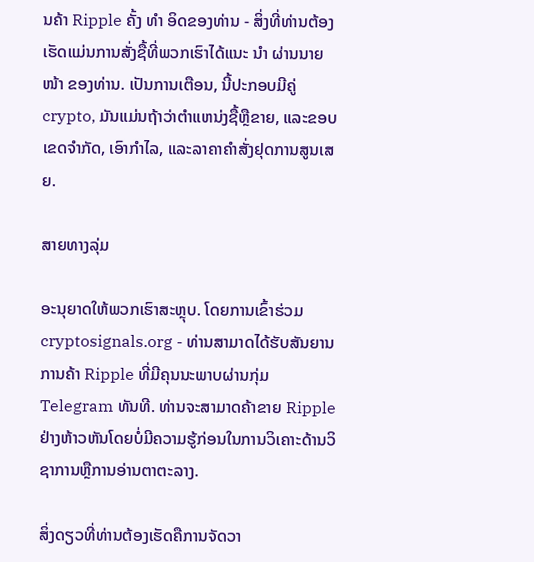ນຄ້າ Ripple ຄັ້ງ ທຳ ອິດຂອງທ່ານ - ສິ່ງທີ່ທ່ານຕ້ອງເຮັດແມ່ນການສັ່ງຊື້ທີ່ພວກເຮົາໄດ້ແນະ ນຳ ຜ່ານນາຍ ໜ້າ ຂອງທ່ານ. ເປັນການເຕືອນ, ນີ້ປະກອບມີຄູ່ crypto, ມັນແມ່ນຖ້າວ່າຕໍາແຫນ່ງຊື້ຫຼືຂາຍ, ແລະຂອບເຂດຈໍາກັດ, ເອົາກໍາໄລ, ແລະລາຄາຄໍາສັ່ງຢຸດການສູນເສຍ.

ສາຍທາງລຸ່ມ

ອະນຸຍາດໃຫ້ພວກເຮົາສະຫຼຸບ. ໂດຍການເຂົ້າຮ່ວມ cryptosignals.org - ທ່ານສາມາດໄດ້ຮັບສັນຍານການຄ້າ Ripple ທີ່ມີຄຸນນະພາບຜ່ານກຸ່ມ Telegram ທັນທີ. ທ່ານຈະສາມາດຄ້າຂາຍ Ripple ຢ່າງຫ້າວຫັນໂດຍບໍ່ມີຄວາມຮູ້ກ່ອນໃນການວິເຄາະດ້ານວິຊາການຫຼືການອ່ານຕາຕະລາງ.

ສິ່ງດຽວທີ່ທ່ານຕ້ອງເຮັດຄືການຈັດວາ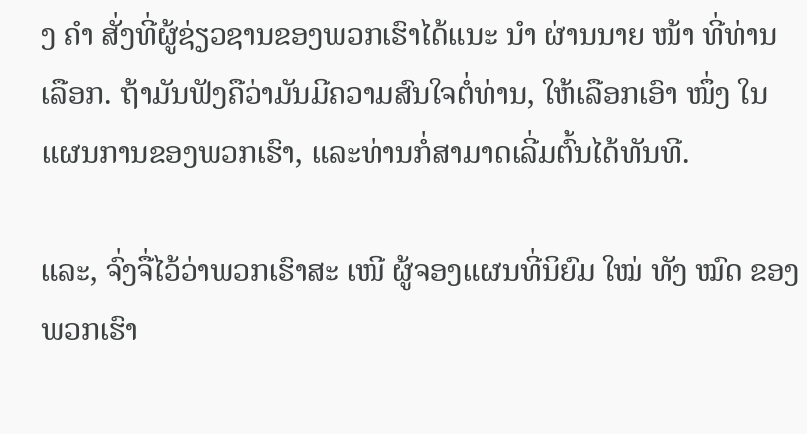ງ ຄຳ ສັ່ງທີ່ຜູ້ຊ່ຽວຊານຂອງພວກເຮົາໄດ້ແນະ ນຳ ຜ່ານນາຍ ໜ້າ ທີ່ທ່ານເລືອກ. ຖ້າມັນຟັງຄືວ່າມັນມີຄວາມສົນໃຈຕໍ່ທ່ານ, ໃຫ້ເລືອກເອົາ ໜຶ່ງ ໃນແຜນການຂອງພວກເຮົາ, ແລະທ່ານກໍ່ສາມາດເລີ່ມຕົ້ນໄດ້ທັນທີ.

ແລະ, ຈົ່ງຈື່ໄວ້ວ່າພວກເຮົາສະ ເໜີ ຜູ້ຈອງແຜນທີ່ນິຍົມ ໃໝ່ ທັງ ໝົດ ຂອງພວກເຮົາ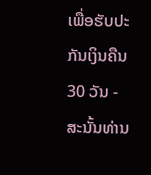ເພື່ອຮັບປະກັນເງິນຄືນ 30 ວັນ - ສະນັ້ນທ່ານ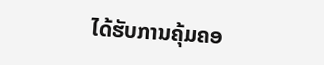ໄດ້ຮັບການຄຸ້ມຄອ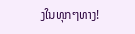ງໃນທຸກໆທາງ!